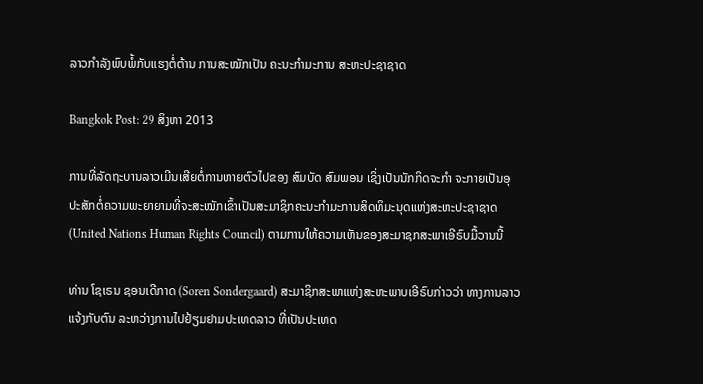ລາວກຳລັງພົບພໍ້ກັບແຮງຕໍ່ຕ້ານ ການສະໝັກເປັນ ຄະນະກຳມະການ ສະຫະປະຊາຊາດ

Bangkok Post: 29 ສິງຫາ 2013

ການທີ່ລັດຖະບານລາວເມີນເສີຍຕໍ່ການຫາຍຕົວໄປຂອງ ສົມບັດ ສົມພອນ ເຊິ່ງເປັນນັກກິດຈະກຳ ຈະກາຍເປັນອຸປະສັກຕໍ່ຄວາມພະຍາຍາມທີ່ຈະສະໝັກເຂົ້າເປັນສະມາຊິກຄະນະກຳມະການສິດທິມະນຸດແຫ່ງສະຫະປະຊາຊາດ (United Nations Human Rights Council) ຕາມການໃຫ້ຄວາມເຫັນຂອງສະມາຊກສະພາເອີຣົບມື້ວານນີ້

ທ່ານ ໂຊເຣນ ຊອນເດີກາດ (Soren Sondergaard) ສະມາຊິກສະພາແຫ່ງສະຫະພາບເອີຣົບກ່າວວ່າ ທາງການລາວແຈ້ງກັບຕົນ ລະຫວ່າງການໄປຢ້ຽມຢາມປະເທດລາວ ທີ່ເປັນປະເທດ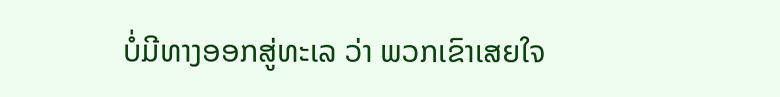ບໍ່ມີທາງອອກສູ່ທະເລ ວ່າ ພວກເຂົາເສຍໃຈ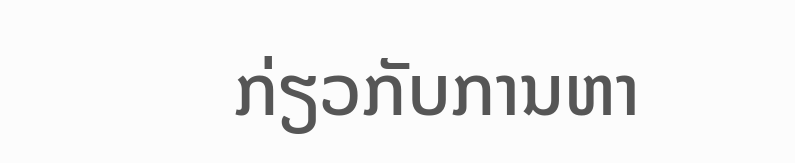ກ່ຽວກັບການຫາ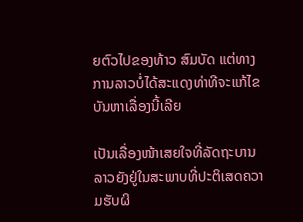ຍຕົວໄປຂອງທ້າວ ສົມບັດ ແຕ່ທາງການລາວບໍ່ໄດ້ສະແດງທ່າທີຈະແກ້ໄຂບັນຫາເລື່ອງນີ້ເລີຍ

ເປັນເລື່ອງໜ້າເສຍໃຈທີ່ລັດຖະບານລາວຍັງຢູ່ໃນສະພາບທີ່ປະຕິເສດຄວາມຮັບຜິ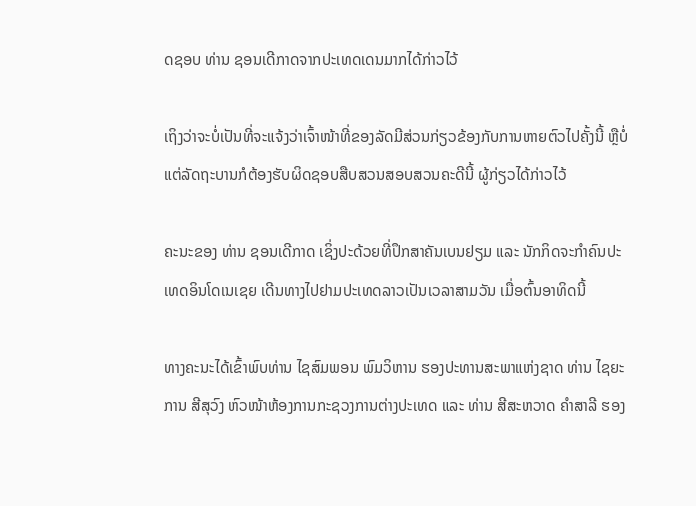ດຊອບ ທ່ານ ຊອນເດີກາດຈາກປະເທດເດນມາກໄດ້ກ່າວໄວ້

ເຖິງວ່າຈະບໍ່ເປັນທີ່ຈະແຈ້ງວ່າເຈົ້າໜ້າທີ່ຂອງລັດມີສ່ວນກ່ຽວຂ້ອງກັບການຫາຍຕົວໄປຄັ້ງນີ້ ຫຼືບໍ່ ແຕ່ລັດຖະບານກໍຕ້ອງຮັບຜິດຊອບສືບສວນສອບສວນຄະດີນີ້ ຜູ້ກ່ຽວໄດ້ກ່າວໄວ້

ຄະນະຂອງ ທ່ານ ຊອນເດີກາດ ເຊິ່ງປະດ້ວຍທີ່ປຶກສາຄັນເບນຢຽມ ແລະ ນັກກິດຈະກຳຄົນປະເທດອິນໂດເນເຊຍ ເດີນທາງໄປຢາມປະເທດລາວເປັນເວລາສາມວັນ ເມື່ອຕົ້ນອາທິດນີ້

ທາງຄະນະໄດ້ເຂົ້າພົບທ່ານ ໄຊສົມພອນ ພົມວິຫານ ຮອງປະທານສະພາແຫ່ງຊາດ ທ່ານ ໄຊຍະການ ສີສຸວົງ ຫົວໜ້າຫ້ອງການກະຊວງການຕ່າງປະເທດ ແລະ ທ່ານ ສີສະຫວາດ ຄຳສາລີ ຮອງ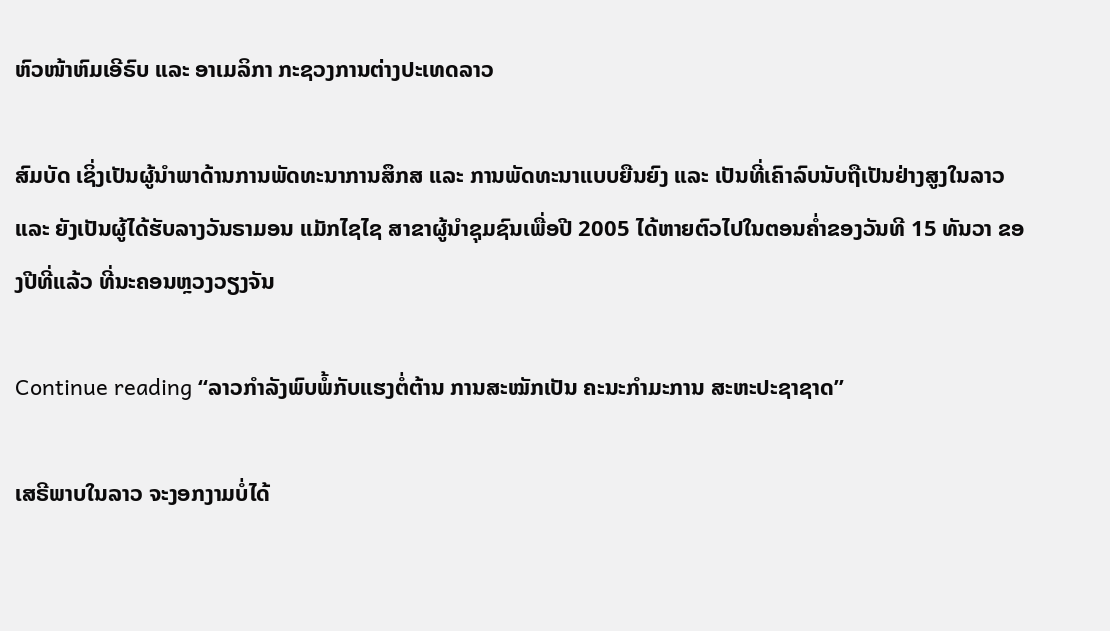ຫົວໜ້າຫົມເອີຣົບ ແລະ ອາເມລິກາ ກະຊວງການຕ່າງປະເທດລາວ

ສົມບັດ ເຊິ່ງເປັນຜູ້ນຳພາດ້ານການພັດທະນາການສຶກສ ແລະ ການພັດທະນາແບບຍືນຍົງ ແລະ ເປັນທີ່ເຄົາລົບນັບຖືເປັນຢ່າງສູງໃນລາວ ແລະ ຍັງເປັນຜູ້ໄດ້ຮັບລາງວັນຣາມອນ ແມັກໄຊໄຊ ສາຂາຜູ້ນຳຊຸມຊົນເພື່ອປີ 2005 ໄດ້ຫາຍຕົວໄປໃນຕອນຄໍ່າຂອງວັນທີ 15 ທັນວາ ຂອງປີທີ່ແລ້ວ ທີ່ນະຄອນຫຼວງວຽງຈັນ

Continue reading “ລາວກຳລັງພົບພໍ້ກັບແຮງຕໍ່ຕ້ານ ການສະໝັກເປັນ ຄະນະກຳມະການ ສະຫະປະຊາຊາດ”

ເສຣີພາບໃນລາວ ຈະງອກງາມບໍ່ໄດ້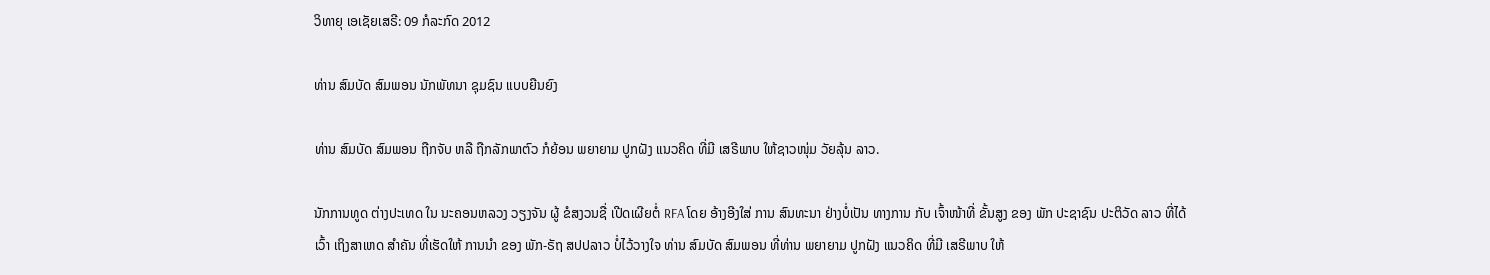ວິທາຍຸ ເອເຊັຍເສຣີ: 09 ກໍລະກົດ 2012

ທ່ານ ສົມບັດ ສົມພອນ ນັກພັທນາ ຊຸມຊົນ ແບບຍືນຍົງ

ທ່ານ ສົມບັດ ສົມພອນ ຖືກຈັບ ຫລື ຖືກລັກພາຕົວ ກໍຍ້ອນ ພຍາຍາມ ປູກຝັງ ແນວຄິດ ທີ່ມີ ເສຣີພາບ ໃຫ້ຊາວໜຸ່ມ ວັຍລຸ້ນ ລາວ.

ນັກການທູດ ຕ່າງປະເທດ ໃນ ນະຄອນຫລວງ ວຽງຈັນ ຜູ້ ຂໍສງວນຊື່ ເປີດເຜີຍຕໍ່ RFA ໂດຍ ອ້າງອີງໃສ່ ການ ສົນທະນາ ຢ່າງບໍ່ເປັນ ທາງການ ກັບ ເຈົ້າໜ້າທີ່ ຂັ້ນສູງ ຂອງ ພັກ ປະຊາຊົນ ປະຕິວັດ ລາວ ທີ່ໄດ້ເວົ້າ ເຖິງສາເຫດ ສໍາຄັນ ທີ່ເຮັດໃຫ້ ການນຳ ຂອງ ພັກ-ຣັຖ ສປປລາວ ບໍ່ໄວ້ວາງໃຈ ທ່ານ ສົມບັດ ສົມພອນ ທີ່ທ່ານ ພຍາຍາມ ປູກຝັງ ແນວຄິດ ທີ່ມີ ເສຣີພາບ ໃຫ້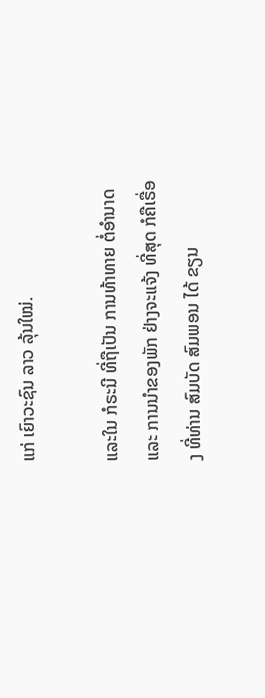ແກ່ ເຍົາວະຊົນ ລາວ ລຸ້ນໃໝ່.

ແລະໃນ ກໍຣະນີ ທີ່ຖືເປັນ ການທ້າທາຍ ຕໍ່ອຳນາດ ແລະ ການນຳຂອງພັກ ຢ່າງຈະແຈ້ງ ທີ່ສຸດ ກໍຄືເຣື່ອງ ທີ່ທ່ານ ສົມບັດ ສົມພອນ ໄດ້ ຂຽນ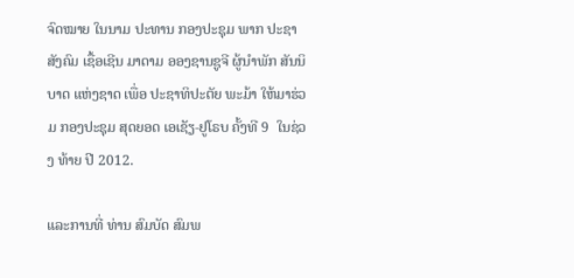ຈົດໝາຍ ໃນນາມ ປະທານ ກອງປະຊຸມ ພາກ ປະຊາສັງຄົມ ເຊື້ອເຊີນ ມາດາມ ອອງຊານຊູຈີ ຜູ້ນຳພັກ ສັນນິບາດ ແຫ່ງຊາດ ເພື່ອ ປະຊາທິປະຕັຍ ພະມ້າ ໃຫ້ມາຮ່ວມ ກອງປະຊຸມ ສຸດຍອດ ເອເຊັຽ-ຢູໂຣບ ຄັ້ງທີ 9  ໃນຊ່ວງ ທ້າຍ ປີ 2012.

ແລະການທີ່ ທ່ານ ສົມບັດ ສົມພ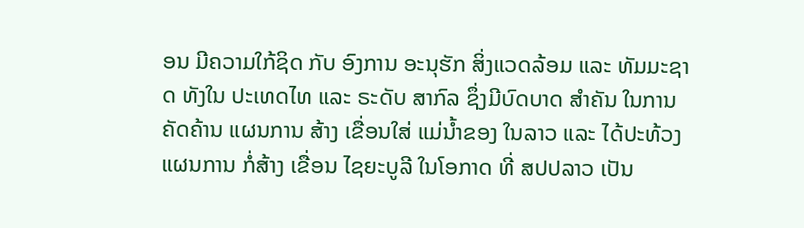ອນ ມີຄວາມໃກ້ຊິດ ກັບ ອົງການ ອະນຸຮັກ ສິ່ງແວດລ້ອມ ແລະ ທັມມະຊາດ ທັງໃນ ປະເທດໄທ ແລະ ຣະດັບ ສາກົລ ຊຶ່ງມີບົດບາດ ສຳຄັນ ໃນການ ຄັດຄ້ານ ແຜນການ ສ້າງ ເຂື່ອນໃສ່ ແມ່ນໍ້າຂອງ ໃນລາວ ແລະ ໄດ້ປະທ້ວງ ແຜນການ ກໍ່ສ້າງ ເຂື່ອນ ໄຊຍະບູລີ ໃນໂອກາດ ທີ່ ສປປລາວ ເປັນ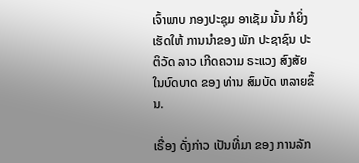ເຈົ້າພາບ ກອງປະຊຸມ ອາເຊັມ ນັ້ນ ກໍຍິ່ງ ເຮັດໃຫ້ ການນຳຂອງ ພັກ ປະຊາຊົນ ປະຕິວັດ ລາວ ເກີດຄວາມ ຣະແວງ ສົງສັຍ ໃນບົດບາດ ຂອງ ທ່ານ ສົມບັດ ຫລາຍຂຶ້ນ.

ເຣື່ອງ ດັ່ງກ່າວ ເປັນທີ່ມາ ຂອງ ການລັກ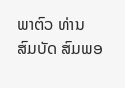ພາຕົວ ທ່ານ ສົມບັດ ສົມພອ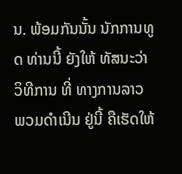ນ. ພ້ອມກັນນັ້ນ ນັກການທູດ ທ່ານນີ້ ຍັງໃຫ້ ທັສນະວ່າ ວິທີການ ທີ່ ທາງການລາວ ພວມດໍາເນີນ ຢູ່ນີ້ ຄືເຮັດໃຫ້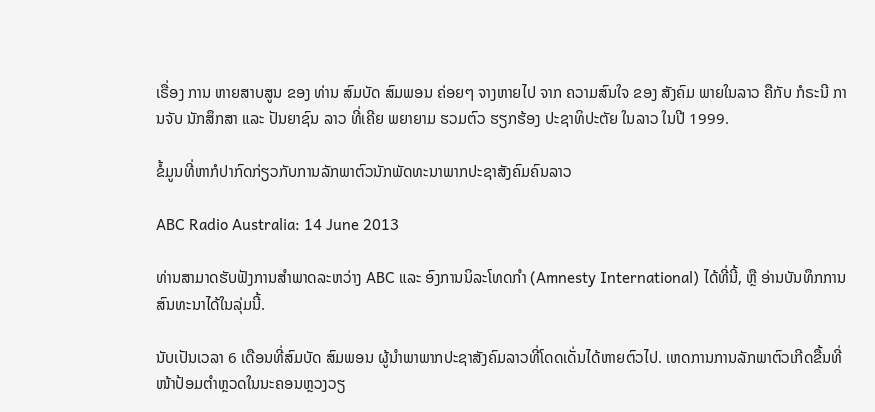ເຣື່ອງ ການ ຫາຍສາບສູນ ຂອງ ທ່ານ ສົມບັດ ສົມພອນ ຄ່ອຍໆ ຈາງຫາຍໄປ ຈາກ ຄວາມສົນໃຈ ຂອງ ສັງຄົມ ພາຍໃນລາວ ຄືກັບ ກໍຣະນີ ການຈັບ ນັກສຶກສາ ແລະ ປັນຍາຊົນ ລາວ ທີ່ເຄີຍ ພຍາຍາມ ຮວມຕົວ ຮຽກຮ້ອງ ປະຊາທິປະຕັຍ ໃນລາວ ໃນປີ 1999.

ຂໍ້ມູນທີ່ຫາກໍປາກົດກ່ຽວກັບການລັກພາຕົວນັກພັດທະນາພາກປະຊາສັງຄົມຄົນລາວ

ABC Radio Australia: 14 June 2013

ທ່ານສາມາດຮັບຟັງການສຳພາດລະຫວ່າງ ABC ແລະ ອົງການນິລະໂທດກຳ (Amnesty International) ໄດ້ທີ່ນີ້, ຫຼື ອ່ານບັນທຶກການສົນທະນາໄດ້ໃນລຸ່ມນີ້.

ນັບເປັນເວລາ 6 ເດືອນທີ່ສົມບັດ ສົມພອນ ຜູ້ນຳພາພາກປະຊາສັງຄົມລາວທີ່ໂດດເດັ່ນໄດ້ຫາຍຕົວໄປ. ເຫດການການລັກພາຕົວເກີດຂື້ນທີ່ໜ້າປ້ອມຕຳຫຼວດໃນນະຄອນຫຼວງວຽ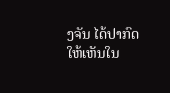ງຈັນ ໄດ້ປາກົດໃຫ້ເຫັນໃນ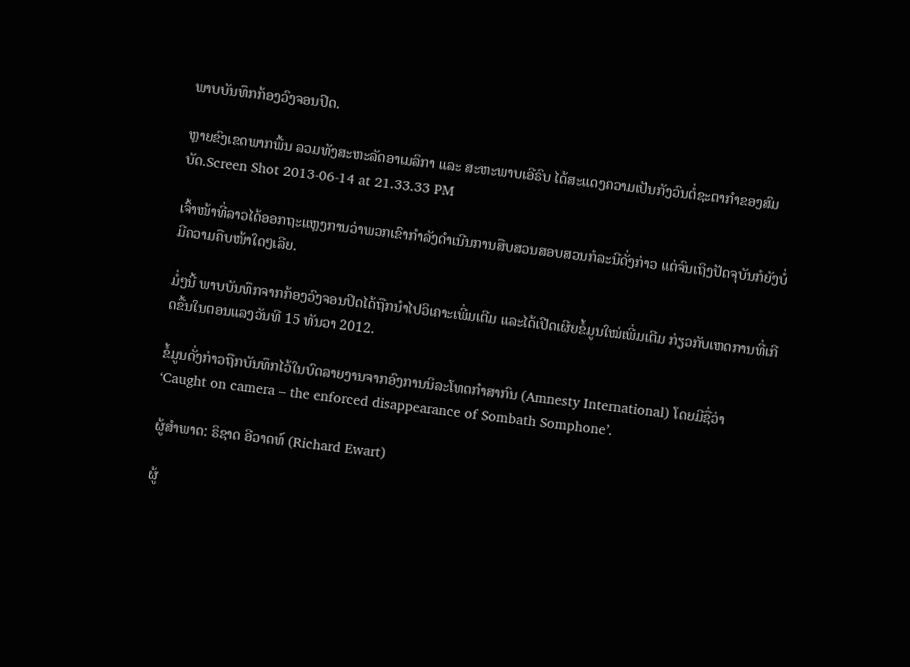ພາບບັນທຶກກ້ອງວົງຈອນປິດ.

ຫຼາຍຂົງເຂດພາກພື້ນ ລວມທັງສະຫະລັດອາເມລິກາ ແລະ ສະຫະພາບເອີຣົບ ໄດ້ສະແດງຄວາມເປັນກັງວົນຕໍ່ຊະຕາກຳຂອງສົມບັດ.Screen Shot 2013-06-14 at 21.33.33 PM

ເຈົ້າໜ້າທີ່ລາວໄດ້ອອກຖະແຫຼງການວ່າພວກເຂົາກຳລັງດຳເນີນການສືບສວນສອບສວນກໍລະນີດັ່ງກ່າວ ແຕ່ຈົນເຖິງປັດຈຸບັນກໍຍັງບໍ່ມີຄວາມຄືບໜ້າໃດໆເລີຍ.

ມໍ່ໆນີ້ ພາບບັນທຶກຈາກກ້ອງວົງຈອນປິດໄດ້ຖືກນຳໄປວິເຄາະເພີ່ມເຕີມ ແລະໄດ້ເປີດເຜີຍຂໍ້ມູນໃໝ່ເພີ່ມເຕີມ ກ່ຽວກັບເຫດການທີ່ເກີດຂື້ນໃນຕອນແລງວັນທີ 15 ທັນວາ 2012.

ຂໍ້ມູນດັ່ງກ່າວຖືກບັນທຶກໄວ້ໃນບົດລາຍງານຈາກອົງການນິລະໂທດກຳສາກົນ (Amnesty International) ໂດຍມີຊື່ວ່າ ‘Caught on camera – the enforced disappearance of Sombath Somphone’.

ຜູ້ສຳພາດ: ຣິຊາດ ອີວາດທ໌ (Richard Ewart)

ຜູ້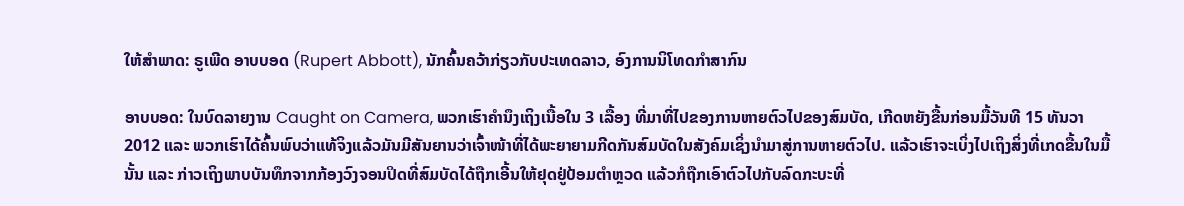ໃຫ້ສຳພາດ: ຣູເພີດ ອາບບອດ (Rupert Abbott), ນັກຄົ້ນຄວ້າກ່ຽວກັບປະເທດລາວ, ອົງການນິໂທດກຳສາກົນ

ອາບບອດ: ໃນບົດລາຍງານ Caught on Camera, ພວກເຮົາຄຳນຶງເຖິງເນື້ອໃນ 3 ເລື້ອງ ທີ່ມາທີ່ໄປຂອງການຫາຍຕົວໄປຂອງສົມບັດ, ເກີດຫຍັງຂື້ນກ່ອນມື້ວັນທີ 15 ທັນວາ 2012 ແລະ ພວກເຮົາໄດ້ຄົ້ນພົບວ່າແທ້ຈິງແລ້ວມັນມີສັນຍານວ່າເຈົ້າໜ້າທີ່ໄດ້ພະຍາຍາມກີດກັນສົມບັດໃນສັງຄົມເຊິ່ງນຳມາສູ່ການຫາຍຕົວໄປ. ແລ້ວເຮົາຈະເບິ່ງໄປເຖິງສິ່ງທີ່ເກດຂື້ນໃນມື້ນັ້ນ ແລະ ກ່າວເຖິງພາບບັນທຶກຈາກກ້ອງວົງຈອນປິດທີ່ສົມບັດໄດ້ຖືກເອີ້ນໃຫ້ຢຸດຢູ່ປ້ອມຕຳຫຼວດ ແລ້ວກໍຖືກເອົາຕົວໄປກັບລົດກະບະທີ່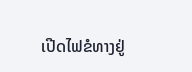ເປີດໄຟຂໍທາງຢູ່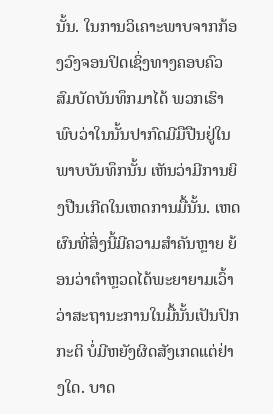ນັ້ນ. ໃນການວິເຄາະພາບຈາກກ້ອງວົງຈອນປິດເຊິ່ງທາງຄອບຄົວສົມບັດບັນທຶກມາໄດ້ ພວກເຮົາພົບວ່າໃນນັ້ນປາກົດມີມືປືນຢູ່ໃນພາບບັນທຶກນັ້ນ ເຫັນວ່າມີການຍິງປືນເກີດໃນເຫດການມື້ນັ້ນ. ເຫດຜົນທີ່ສິ່ງນີ້ມີຄວາມສຳຄັນຫຼາຍ ຍ້ອນວ່າຕຳຫຼວດໄດ້ພະຍາຍາມເວົ້າວ່າສະຖານະການໃນມື້ນັ້ນເປັນປົກກະຕິ ບໍ່ມີຫຍັງຜິດສັງເກດແຕ່ຢ່າງໃດ. ບາດ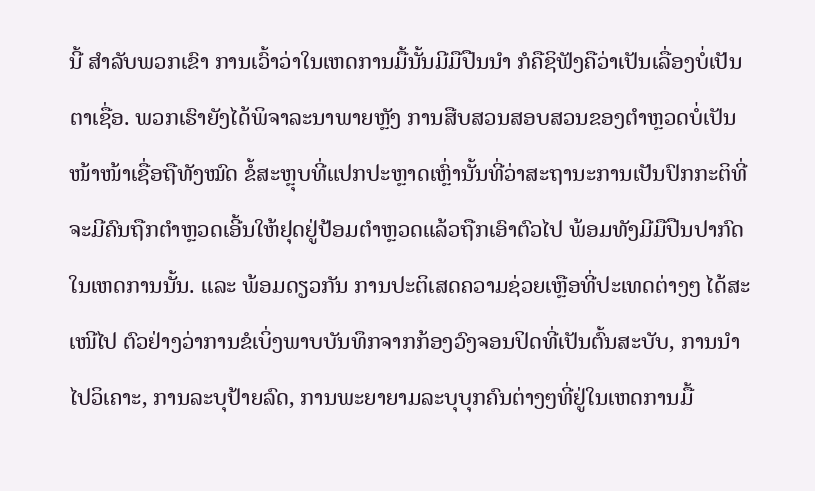ນີ້ ສຳລັບພວກເຂົາ ການເວົ້າວ່າໃນເຫດການມື້ນັ້ນມີມືປືນນຳ ກໍຄືຊິຟັງຄືວ່າເປັນເລື່ອງບໍ່ເປັນຕາເຊື່ອ. ພວກເຮົາຍັງໄດ້ພິຈາລະນາພາຍຫຼັງ ການສືບສວນສອບສວນຂອງຕຳຫຼວດບໍ່ເປັນໜ້າໜ້າເຊື່ອຖືທັງໝົດ ຂໍ້ສະຫຼຸບທີ່ແປກປະຫຼາດເຫຼົ່ານັ້ນທີ່ວ່າສະຖານະການເປັນປົກກະຕິທີ່ຈະມີຄົນຖືກຕຳຫຼວດເອີ້ນໃຫ້ຢຸດຢູ່ປ້ອມຕຳຫຼວດແລ້ວຖືກເອົາຕົວໄປ ພ້ອມທັງມີມືປືນປາກົດໃນເຫດການນັ້ນ. ແລະ ພ້ອມດຽວກັນ ການປະຕິເສດຄວາມຊ່ວຍເຫຼືອທີ່ປະເທດຕ່າງໆ ໄດ້ສະເໜີໄປ ຕົວຢ່າງວ່າການຂໍເບິ່ງພາບບັນທຶກຈາກກ້ອງວົງຈອນປິດທີ່ເປັນຕົ້ນສະບັບ, ການນຳໄປວິເຄາະ, ການລະບຸປ້າຍລົດ, ການພະຍາຍາມລະບຸບຸກຄົນຕ່າງໆທີ່ຢູ່ໃນເຫດການມື້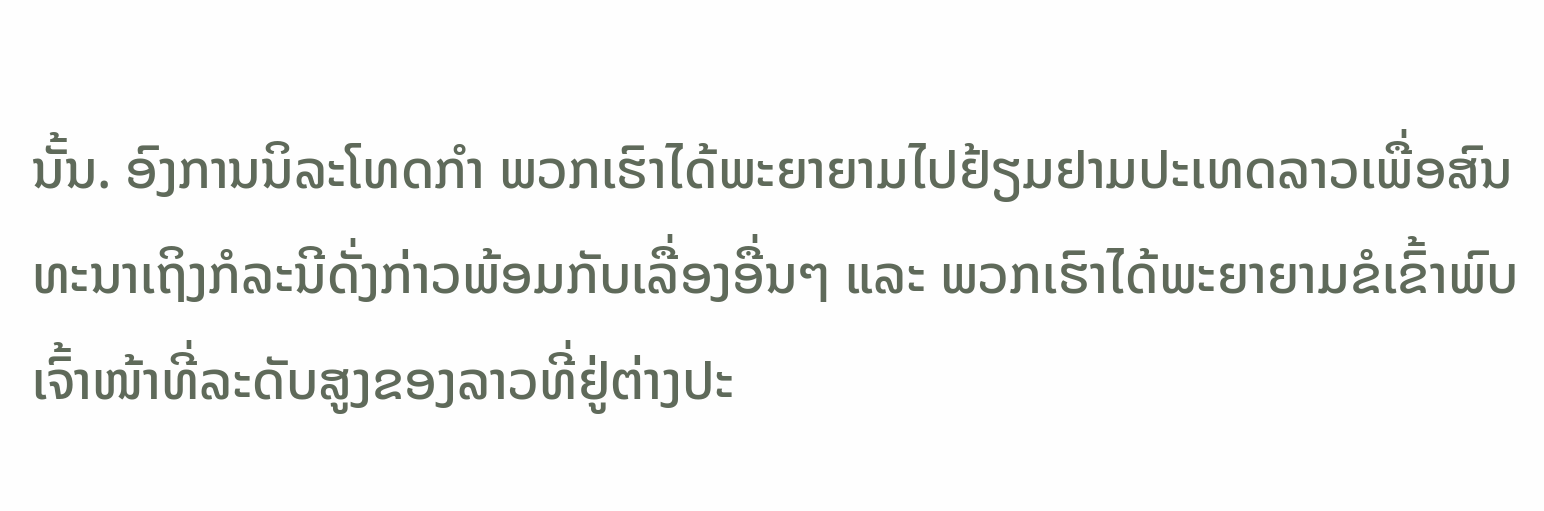ນັ້ນ. ອົງການນິລະໂທດກຳ ພວກເຮົາໄດ້ພະຍາຍາມໄປຢ້ຽມຢາມປະເທດລາວເພື່ອສົນທະນາເຖິງກໍລະນີດັ່ງກ່າວພ້ອມກັບເລື່ອງອື່ນໆ ແລະ ພວກເຮົາໄດ້ພະຍາຍາມຂໍເຂົ້າພົບເຈົ້າໜ້າທີ່ລະດັບສູງຂອງລາວທີ່ຢູ່ຕ່າງປະ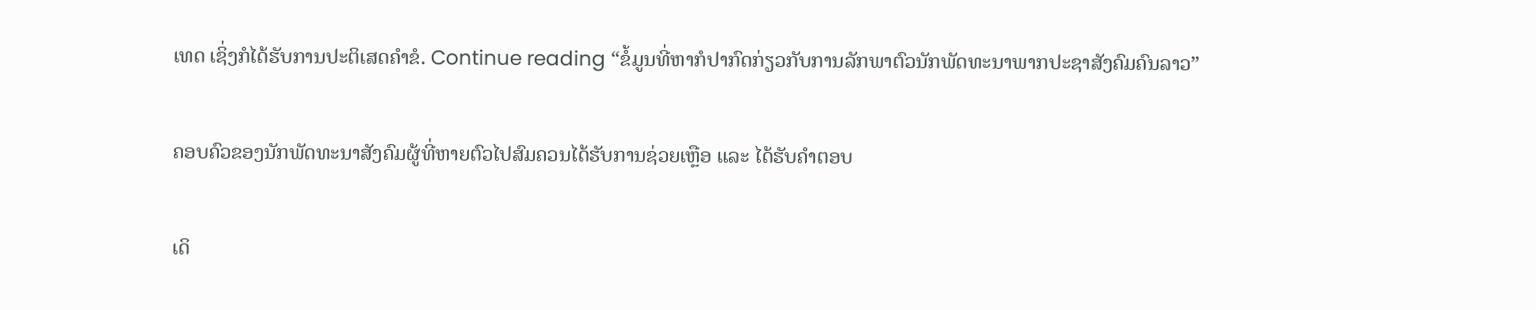ເທດ ເຊິ່ງກໍໄດ້ຮັບການປະຕິເສດຄຳຂໍ. Continue reading “ຂໍ້ມູນທີ່ຫາກໍປາກົດກ່ຽວກັບການລັກພາຕົວນັກພັດທະນາພາກປະຊາສັງຄົມຄົນລາວ”

ຄອບຄົວຂອງນັກພັດທະນາສັງຄົມຜູ້ທີ່ຫາຍຕົວໄປສົມຄວນໄດ້ຮັບການຊ່ວຍເຫຼືອ ແລະ ໄດ້ຮັບຄຳຕອບ

ເດິ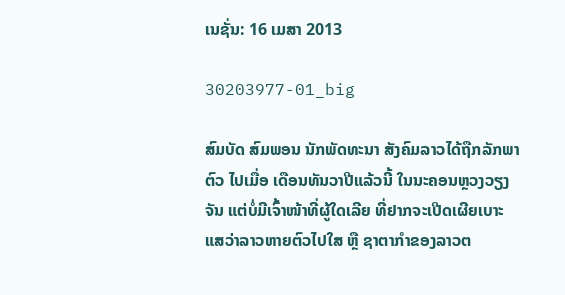ເນຊັ່ນ: 16 ເມສາ 2013

30203977-01_big

ສົມບັດ ສົມພອນ ນັກພັດທະນາ ສັງຄົມລາວໄດ້ຖືກລັກພາຕົວ ໄປເມື່ອ ເດືອນທັນວາປີແລ້ວນີ້ ໃນນະຄອນຫຼວງວຽງຈັນ ແຕ່ບໍ່ມີເຈົ້າໜ້າທີ່ຜູ້ໃດເລີຍ ທີ່ຢາກຈະເປີດເຜີຍເບາະ ແສວ່າລາວຫາຍຕົວໄປໃສ ຫຼື ຊາຕາກຳຂອງລາວຕ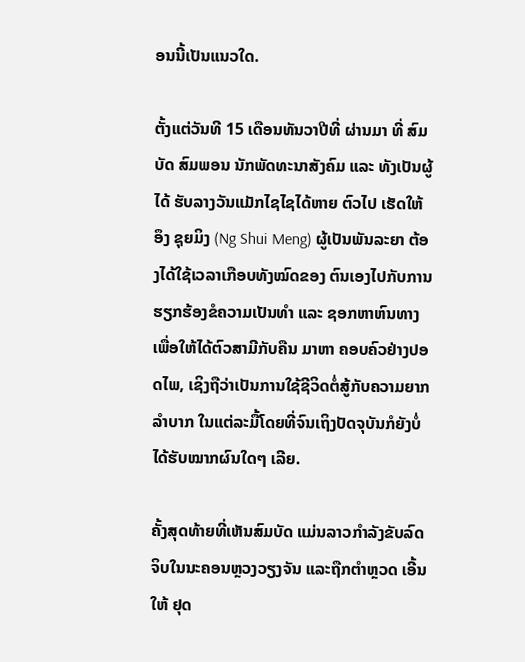ອນນີ້ເປັນແນວໃດ.

ຕັ້ງແຕ່ວັນທີ 15 ເດືອນທັນວາປີທີ່ ຜ່ານມາ ທີ່ ສົມບັດ ສົມພອນ ນັກພັດທະນາສັງຄົມ ແລະ ທັງເປັນຜູ້ໄດ້ ຮັບລາງວັນແມັກໄຊໄຊໄດ້ຫາຍ ຕົວໄປ ເຮັດໃຫ້ ອຶງ ຊຸຍມິງ (Ng Shui Meng) ຜູ້ເປັນພັນລະຍາ ຕ້ອງໄດ້ໃຊ້ເວລາເກືອບທັງໝົດຂອງ ຕົນເອງໄປກັບການຮຽກຮ້ອງຂໍຄວາມເປັນທໍາ ແລະ ຊອກຫາຫົນທາງ ເພື່ອໃຫ້ໄດ້ຕົວສາມີກັບຄືນ ມາຫາ ຄອບຄົວຢ່າງປອດໄພ, ເຊິງຖືວ່າເປັນການໃຊ້ຊີວິດຕໍ່ສູ້ກັບຄວາມຍາກລຳບາກ ໃນແຕ່ລະມື້ໂດຍທີ່ຈົນເຖິງປັດຈຸບັນກໍຍັງບໍ່ໄດ້ຮັບໝາກຜົນໃດໆ ເລີຍ.

ຄັ້ງສຸດທ້າຍທີ່ເຫັນສົມບັດ ແມ່ນລາວກໍາລັງຂັບລົດຈິບໃນນະຄອນຫຼວງວຽງຈັນ ແລະຖືກຕໍາຫຼວດ ເອີ້ນໃຫ້ ຢຸດ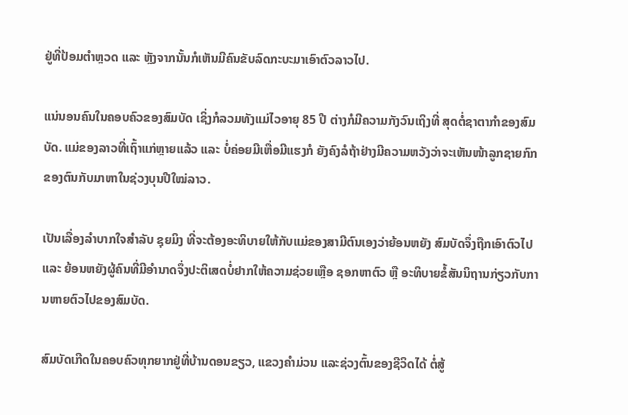ຢູ່ທີ່ປ້ອມຕຳຫຼວດ ແລະ ຫຼັງຈາກນັ້ນກໍເຫັນມີຄົນຂັບລົດກະບະມາເອົາຕົວລາວໄປ.

ແນ່ນອນຄົນໃນຄອບຄົວຂອງສົມບັດ ເຊິ່ງກໍລວມທັງແມ່ໄວອາຍຸ 85 ປີ ຕ່າງກໍມີຄວາມກັງວົນເຖິງທີ່ ສຸດຕໍ່ຊາຕາກຳຂອງສົມບັດ. ແມ່ຂອງລາວທີ່ເຖົ້າແກ່ຫຼາຍແລ້ວ ແລະ ບໍ່ຄ່ອຍມີເຫື່ອມີແຮງກໍ ຍັງຄົງລໍຖ້າຢ່າງມີຄວາມຫວັງວ່າຈະເຫັນໜ້າລູກຊາຍກົກຂອງຕົນກັບມາຫາໃນຊ່ວງບຸນປີໃໝ່ລາວ.

ເປັນເລື່ອງລຳບາກໃຈສຳລັບ ຊຸຍມິງ ທີ່ຈະຕ້ອງອະທິບາຍໃຫ້ກັບແມ່ຂອງສາມີຕົນເອງວ່າຍ້ອນຫຍັງ ສົມບັດຈຶ່ງຖືກເອົາຕົວໄປ ແລະ ຍ້ອນຫຍັງຜູ້ຄົນທີ່ມີອຳນາດຈຶ່ງປະຕິເສດບໍ່ຢາກໃຫ້ຄວາມຊ່ວຍເຫຼືອ ຊອກຫາຕົວ ຫຼື ອະທິບາຍຂໍ້ສັນນິຖານກ່ຽວກັບການຫາຍຕົວໄປຂອງສົມບັດ.

ສົມບັດເກີດໃນຄອບຄົວທຸກຍາກຢູ່ທີ່ບ້ານດອນຂຽວ, ແຂວງຄຳມ່ວນ ແລະຊ່ວງຕົ້ນຂອງຊີວິດໄດ້ ຕໍ່ສູ້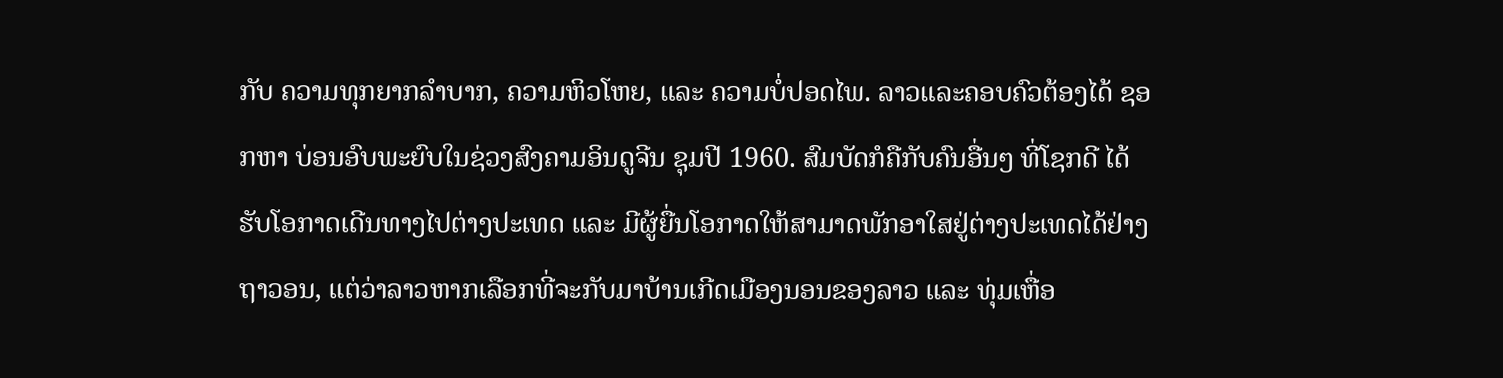ກັບ ຄວາມທຸກຍາກລຳບາກ, ຄວາມຫິວໂຫຍ, ແລະ ຄວາມບໍ່ປອດໄພ. ລາວແລະຄອບຄົວຕ້ອງໄດ້ ຊອກຫາ ບ່ອນອົບພະຍົບໃນຊ່ວງສົງຄາມອິນດູຈີນ ຊຸມປີ 1960. ສົມບັດກໍຄືກັບຄົນອື່ນໆ ທີ່ໂຊກດີ ໄດ້ຮັບໂອກາດເດີນທາງໄປຕ່າງປະເທດ ແລະ ມີຜູ້ຍື່ນໂອກາດໃຫ້ສາມາດພັກອາໃສຢູ່ຕ່າງປະເທດໄດ້ຢ່າງຖາວອນ, ແຕ່ວ່າລາວຫາກເລືອກທີ່ຈະກັບມາບ້ານເກີດເມືອງນອນຂອງລາວ ແລະ ທຸ່ມເຫື່ອ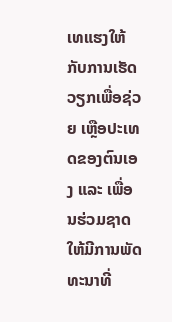ເທແຮງໃຫ້ກັບການເຮັດວຽກເພື່ອຊ່ວຍ ເຫຼືອປະເທດຂອງຕົນເອງ ແລະ ເພື່ອນຮ່ວມຊາດ ໃຫ້ມີການພັດທະນາທີ່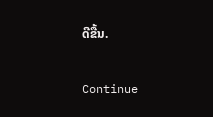ດີຂື້ນ.

Continue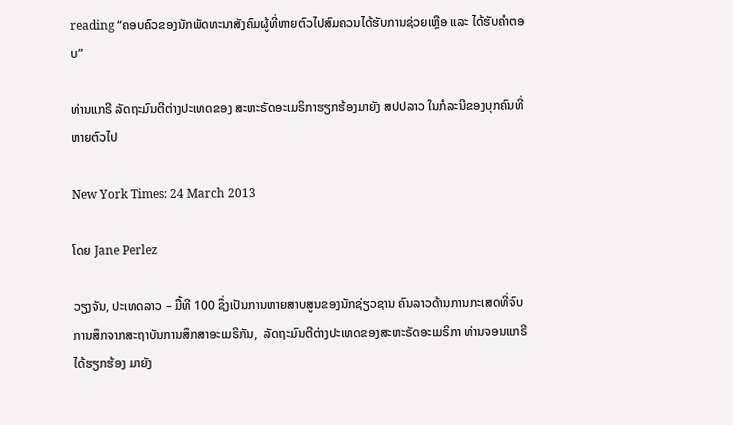reading “ຄອບຄົວຂອງນັກພັດທະນາສັງຄົມຜູ້ທີ່ຫາຍຕົວໄປສົມຄວນໄດ້ຮັບການຊ່ວຍເຫຼືອ ແລະ ໄດ້ຮັບຄຳຕອບ”

ທ່ານແກຣີ ລັດຖະມົນຕີຕ່າງປະເທດຂອງ ສະຫະຣັດອະເມຣິກາຮຽກຮ້ອງມາຍັງ ສປປລາວ ໃນກໍລະນີຂອງບຸກຄົນທີ່ຫາຍຕົວໄປ

New York Times: 24 March 2013

ໂດຍ Jane Perlez

ວຽງຈັນ, ປະເທດລາວ – ມື້ທີ 100 ຊຶ່ງເປັນການຫາຍສາບສູນຂອງນັກຊ່ຽວຊານ ຄົນລາວດ້ານການກະເສດທີ່ຈົບ ການສຶກຈາກສະຖາບັນການສຶກສາອະເມຣິກັນ,  ລັດຖະມົນຕີຕ່າງປະເທດຂອງສະຫະຣັດອະເມຣິກາ ທ່ານຈອນແກຣີ ໄດ້ຮຽກຮ້ອງ ມາຍັງ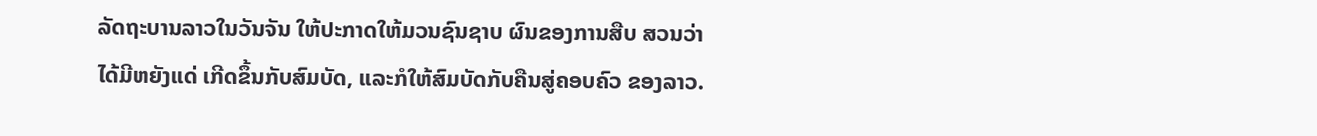ລັດຖະບານລາວໃນວັນຈັນ ໃຫ້ປະກາດໃຫ້ມວນຊົນຊາບ ຜົນຂອງການສືບ ສວນວ່າ ໄດ້ມີຫຍັງແດ່ ເກີດຂຶ້ນກັບສົມບັດ, ແລະກໍໃຫ້ສົມບັດກັບຄືນສູ່ຄອບຄົວ ຂອງລາວ.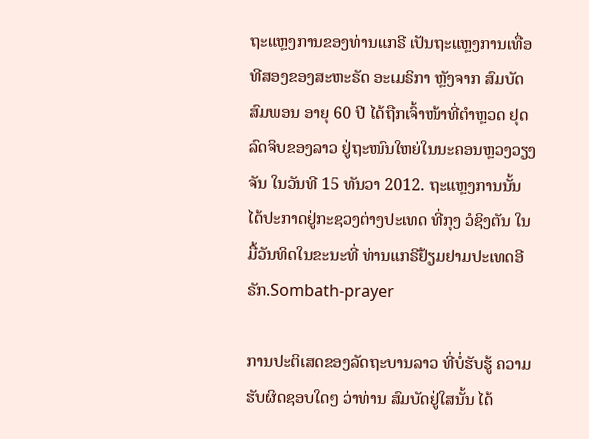ຖະແຫຼງການຂອງທ່ານແກຣີ ເປັນຖະແຫຼງການເທື່ອທີສອງຂອງສະຫະຣັດ ອະເມຣິກາ ຫຼັງຈາກ ສົມບັດສົມພອນ ອາຍຸ 60 ປີ ໄດ້ຖືກເຈົ້າໜ້າທີ່ຕຳຫຼວດ ຢຸດລົດຈິບຂອງລາວ ຢູ່ຖະໜົນໃຫຍ່ໃນນະຄອນຫຼວງວຽງຈັນ ໃນວັນທີ 15 ທັນວາ 2012. ຖະແຫຼງການນັ້ນ ໄດ້ປະກາດຢູ່ກະຊວງຕ່າງປະເທດ ທີ່ກຸງ ວໍຊິງຕັນ ໃນມື້ວັນທິດໃນຂະນະທີ່ ທ່ານແກຣີຢ້ຽມຢາມປະເທດອີຣັກ.Sombath-prayer

ການປະຕິເສດຂອງລັດຖະບານລາວ ທີ່ບໍ່ຮັບຮູ້ ຄວາມຮັບຜິດຊອບໃດໆ ວ່າທ່ານ ສົມບັດຢູ່ໃສນັ້ນ ໄດ້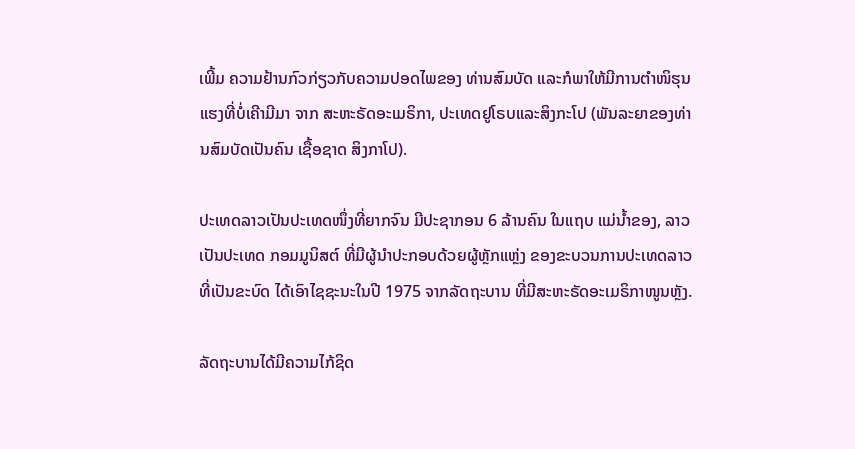ເພີ້ມ ຄວາມຢ້ານກົວກ່ຽວກັບຄວາມປອດໄພຂອງ ທ່ານສົມບັດ ແລະກໍພາໃຫ້ມີການຕຳໜິຮຸນແຮງທີ່ບໍ່ເຄີາມີມາ ຈາກ ສະຫະຣັດອະເມຣິກາ, ປະເທດຢູໂຣບແລະສິງກະໂປ (ພັນລະຍາຂອງທ່ານສົມບັດເປັນຄົນ ເຊື້ອຊາດ ສິງກາໂປ).

ປະເທດລາວເປັນປະເທດໜຶ່ງທີ່ຍາກຈົນ ມີປະຊາກອນ 6 ລ້ານຄົນ ໃນແຖບ ແມ່ນໍ້າຂອງ, ລາວເປັນປະເທດ ກອມມູນິສຕ໌ ທີ່ມີຜູ້ນຳປະກອບດ້ວຍຜູ້ຫຼັກແຫຼ່ງ ຂອງຂະບວນການປະເທດລາວທີ່ເປັນຂະບົດ ໄດ້ເອົາໄຊຊະນະໃນປີ 1975 ຈາກລັດຖະບານ ທີ່ມີສະຫະຣັດອະເມຣິກາໜູນຫຼັງ.

ລັດຖະບານໄດ້ມີຄວາມໄກ້ຊິດ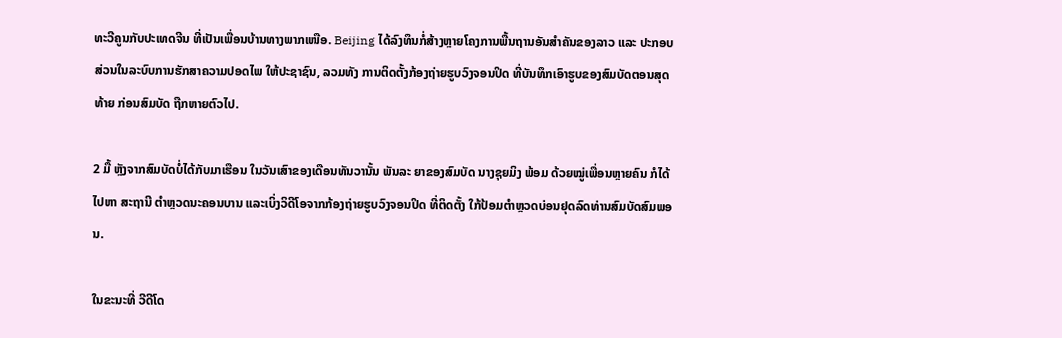ທະວີຄູນກັບປະເທດຈີນ ທີ່ເປັນເພື່ອນບ້ານທາງພາກເໜືອ. Beijing ໄດ້ລົງທຶນກໍ່ສ້າງຫຼາຍໂຄງການພື້ນຖານອັນສຳຄັນຂອງລາວ ແລະ ປະກອບສ່ວນໃນລະບົບການຮັກສາຄວາມປອດໄພ ໃຫ້ປະຊາຊົນ, ລວມທັງ ການຕິດຕັ້ງກ້ອງຖ່າຍຮູບວົງຈອນປິດ ທີ່ບັນທຶກເອົາຮູບຂອງສົມບັດຕອນສຸດທ້າຍ ກ່ອນສົມບັດ ຖືກຫາຍຕົວໄປ.

2 ມື້ ຫຼັງຈາກສົມບັດບໍ່ໄດ້ກັບມາເຮືອນ ໃນວັນເສົາຂອງເດືອນທັນວານັ້ນ ພັນລະ ຍາຂອງສົມບັດ ນາງຊຸຍມິງ ພ້ອມ ດ້ວຍໝູ່ເພື່ອນຫຼາຍຄົນ ກໍໄດ້ໄປຫາ ສະຖານີ ຕຳຫຼວດນະຄອນບານ ແລະເບິ່ງວິດີໂອຈາກກ້ອງຖ່າຍຮູບວົງຈອນປິດ ທີ່ຕິດຕັ້ງ ໃກ້ປ້ອມຕຳຫຼວດບ່ອນຢຸດລົດທ່ານສົມບັດສົມພອນ.

ໃນຂະນະທີ່ ວີດີໂດ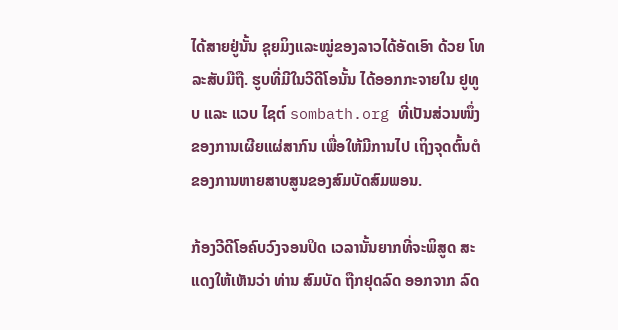ໄດ້ສາຍຢູ່ນັ້ນ ຊຸຍມິງແລະໝູ່ຂອງລາວໄດ້ອັດເອົາ ດ້ວຍ ໂທລະສັບມືຖື. ຮູບທີ່ມີໃນວີດີໂອນັ້ນ ໄດ້ອອກກະຈາຍໃນ ຢູທູບ ແລະ ແວບ ໄຊຕ໌ sombath.org ທີ່ເປັນສ່ວນໜຶ່ງຂອງການເຜີຍແຜ່ສາກົນ ເພື່ອໃຫ້ມີການໄປ ເຖິງຈຸດຕົ້ນຕໍ ຂອງການຫາຍສາບສູນຂອງສົມບັດສົມພອນ.

ກ້ອງວີດີໂອຄົບວົງຈອນປິດ ເວລານັ້ນຍາກທີ່ຈະພິສູດ ສະແດງໃຫ້ເຫັນວ່າ ທ່ານ ສົມບັດ ຖືກຢຸດລົດ ອອກຈາກ ລົດ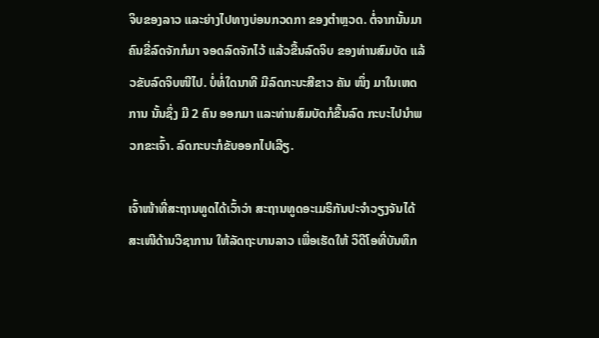ຈິບຂອງລາວ ແລະຍ່າງໄປທາງບ່ອນກວດກາ ຂອງຕຳຫຼວດ. ຕໍ່ຈາກນັ້ນມາ ຄົນຂີ່ລົດຈັກກໍມາ ຈອດລົດຈັກໄວ້ ແລ້ວຂື້ນລົດຈິບ ຂອງທ່ານສົມບັດ ແລ້ວຂັບລົດຈິບໜີໄປ. ບໍ່ທໍ່ໃດນາທີ ມີລົດກະບະສີຂາວ ຄັນ ໜຶ່ງ ມາໃນເຫດການ ນັ້ນຊຶ່ງ ມີ 2 ຄົນ ອອກມາ ແລະທ່ານສົມບັດກໍຂື້ນລົດ ກະບະໄປນຳພວກຂະເຈົ້າ. ລົດກະບະກໍຂັບອອກໄປເລີຽ.

ເຈົ້າໜ້າທີ່ສະຖານທູດໄດ້ເວົ້າວ່າ ສະຖານທູດອະເມຣິກັນປະຈຳວຽງຈັນໄດ້ສະເໜີດ້ານວິຊາການ ໃຫ້ລັດຖະບານລາວ ເພື່ອເຮັດໃຫ້ ວິດີໂອທີ່ບັນທຶກ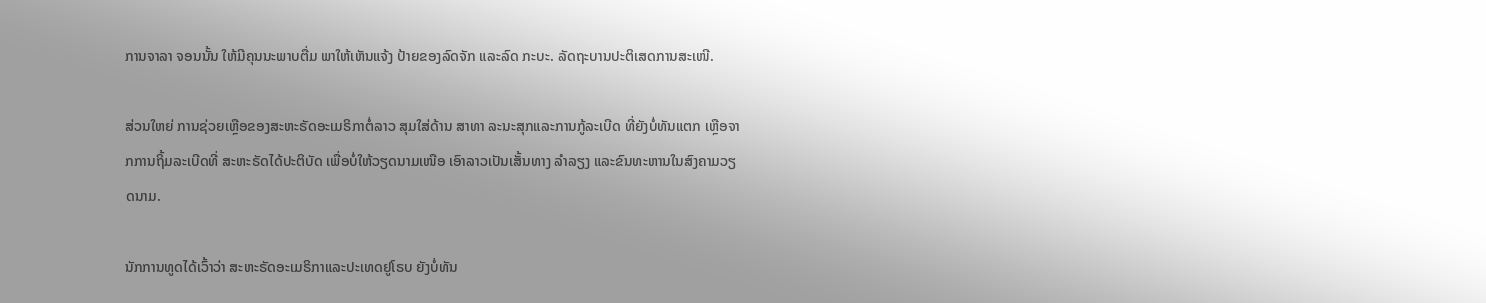ການຈາລາ ຈອນນັ້ນ ໃຫ້ມີຄຸນນະພາບຕື່ມ ພາໃຫ້ເຫັນແຈ້ງ ປ້າຍຂອງລົດຈັກ ແລະລົດ ກະບະ. ລັດຖະບານປະຕິເສດການສະເໜີ.

ສ່ວນໃຫຍ່ ການຊ່ວຍເຫຼືອຂອງສະຫະຣັດອະເມຣິກາຕໍ່ລາວ ສຸມໃສ່ດ້ານ ສາທາ ລະນະສຸກແລະການກູ້ລະເບີດ ທີ່ຍັງບໍ່ທັນແຕກ ເຫຼືອຈາກການຖິ້ມລະເບີດທີ່ ສະຫະຣັດໄດ້ປະຕິບັດ ເພື່ອບໍ່ໃຫ້ວຽດນາມເໜືອ ເອົາລາວເປັນເສັ້ນທາງ ລຳລຽງ ແລະຂົນທະຫານໃນສົງຄາມວຽດນາມ.

ນັກການທູດໄດ້ເວົ້າວ່າ ສະຫະຣັດອະເມຣິກາແລະປະເທດຢູໂຣບ ຍັງບໍ່ທັນ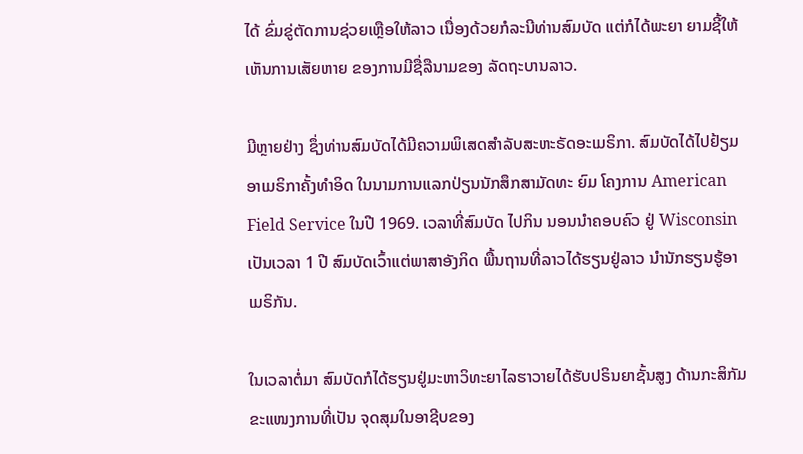ໄດ້ ຂົ່ມຂູ່ຕັດການຊ່ວຍເຫຼືອໃຫ້ລາວ ເນື່ອງດ້ວຍກໍລະນີທ່ານສົມບັດ ແຕ່ກໍໄດ້ພະຍາ ຍາມຊີ້ໃຫ້ເຫັນການເສັຍຫາຍ ຂອງການມີຊື່ລືນາມຂອງ ລັດຖະບານລາວ.

ມີຫຼາຍຢ່າງ ຊຶ່ງທ່ານສົມບັດໄດ້ມີຄວາມພິເສດສຳລັບສະຫະຣັດອະເມຣິກາ. ສົມບັດໄດ້ໄປຢ້ຽມອາເມຣິກາຄັ້ງທຳອິດ ໃນນາມການແລກປ່ຽນນັກສຶກສາມັດທະ ຍົມ ໂຄງການ American Field Service ໃນປີ 1969. ເວລາທີ່ສົມບັດ ໄປກິນ ນອນນຳຄອບຄົວ ຢູ່ Wisconsin ເປັນເວລາ 1 ປີ ສົມບັດເວົ້າແຕ່ພາສາອັງກິດ ພື້ນຖານທີ່ລາວໄດ້ຮຽນຢູ່ລາວ ນຳນັກຮຽນຮູ້ອາເມຣິກັນ.

ໃນເວລາຕໍ່ມາ ສົມບັດກໍໄດ້ຮຽນຢູ່ມະຫາວິທະຍາໄລຮາວາຍໄດ້ຮັບປຣິນຍາຊັ້ນສູງ ດ້ານກະສິກັມ ຂະແໜງການທີ່ເປັນ ຈຸດສຸມໃນອາຊີບຂອງ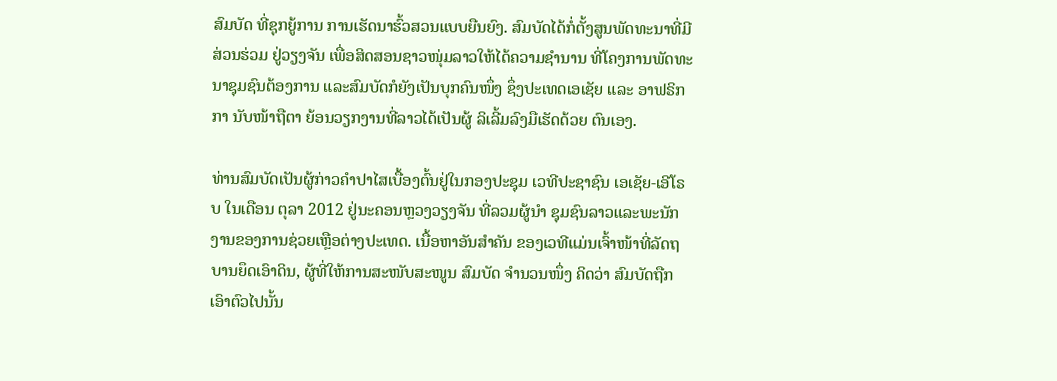ສົມບັດ ທີ່ຊຸກຍູ້ການ ການເຮັດນາຮົ້ວສວນແບບຍືນຍົງ. ສົມບັດໄດ້ກໍ່ຕັ້ງສູນພັດທະນາທີ່ມີ ສ່ວນຮ່ວມ ຢູ່ວຽງຈັນ ເພື່ອສິດສອນຊາວໜຸ່ມລາວໃຫ້ໄດ້ຄວາມຊຳນານ ທີ່ໂຄງການພັດທະ ນາຊຸມຊົນຕ້ອງການ ແລະສົມບັດກໍຍັງເປັນບຸກຄົນໜຶ່ງ ຊຶ່ງປະເທດເອເຊັຍ ແລະ ອາຟຣິກກາ ນັບໜ້າຖືຕາ ຍ້ອນວຽກງານທີ່ລາວໄດ້ເປັນຜູ້ ລິເລີ້ມລົງມືເຮັດດ້ວຍ ຕົນເອງ.

ທ່ານສົມບັດເປັນຜູ້ກ່າວຄຳປາໄສເບື້ອງຕົ້ນຢູ່ໃນກອງປະຊຸມ ເວທີປະຊາຊົນ ເອເຊັຍ-ເອີໂຣບ ໃນເດືອນ ຕຸລາ 2012 ຢູ່ນະຄອນຫຼວງວຽງຈັນ ທີ່ລວມຜູ້ນຳ ຊຸມຊົນລາວແລະພະນັກງານຂອງການຊ່ວຍເຫຼືອຕ່າງປະເທດ. ເນື້ອຫາອັນສຳຄັນ ຂອງເວທີແມ່ນເຈົ້າໜ້າທີ່ລັດຖບານຍຶດເອົາດິນ, ຜູ້ທີ່ໃຫ້ການສະໜັບສະໜູນ ສົມບັດ ຈຳນວນໜຶ່ງ ຄິດວ່າ ສົມບັດຖືກເອົາຕົວໄປນັ້ນ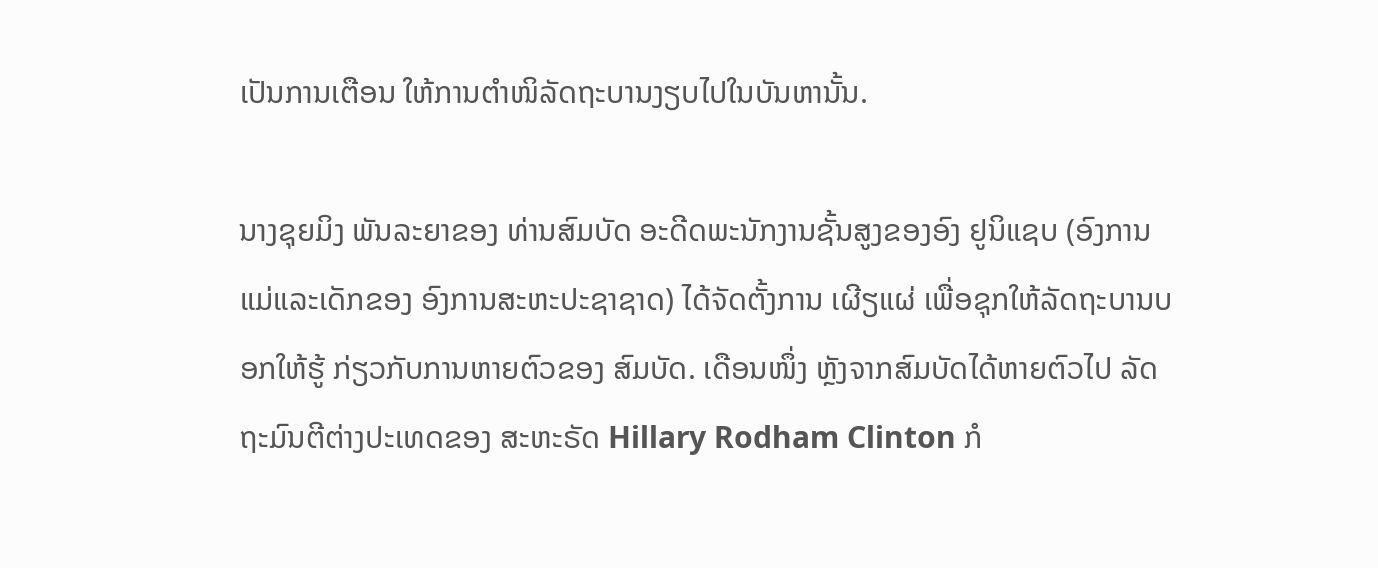ເປັນການເຕືອນ ໃຫ້ການຕຳໜິລັດຖະບານງຽບໄປໃນບັນຫານັ້ນ.

ນາງຊຸຍມິງ ພັນລະຍາຂອງ ທ່ານສົມບັດ ອະດີດພະນັກງານຊັ້ນສູງຂອງອົງ ຢູນິແຊບ (ອົງການແມ່ແລະເດັກຂອງ ອົງການສະຫະປະຊາຊາດ) ໄດ້ຈັດຕັ້ງການ ເຜີຽແຜ່ ເພື່ອຊຸກໃຫ້ລັດຖະບານບອກໃຫ້ຮູ້ ກ່ຽວກັບການຫາຍຕົວຂອງ ສົມບັດ. ເດືອນໜຶ່ງ ຫຼັງຈາກສົມບັດໄດ້ຫາຍຕົວໄປ ລັດຖະມົນຕີຕ່າງປະເທດຂອງ ສະຫະຣັດ Hillary Rodham Clinton ກໍ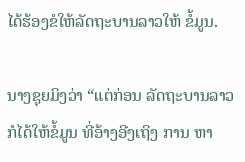ໄດ້ຮ້ອງຂໍໃຫ້ລັດຖະບານລາວໃຫ້ ຂໍ້ມູນ.

ນາງຊຸຍມິງວ່າ “ແຕ່ກ່ອນ ລັດຖະບານລາວກໍໄດ້ໃຫ້ຂໍ້ມູນ ທີ່ອ້າງອີງເຖິງ ການ ຫາ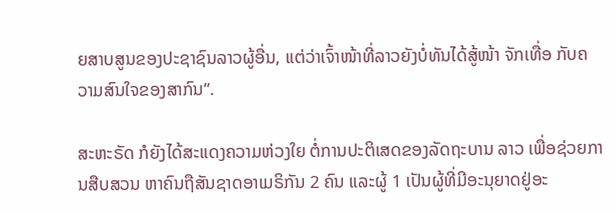ຍສາບສູນຂອງປະຊາຊົນລາວຜູ້ອື່ນ, ແຕ່ວ່າເຈົ້າໜ້າທີ່ລາວຍັງບໍ່ທັນໄດ້ສູ້ໜ້າ ຈັກເທື່ອ ກັບຄວາມສົນໃຈຂອງສາກົນ”.

ສະຫະຣັດ ກໍຍັງໄດ້ສະແດງຄວາມຫ່ວງໃຍ ຕໍ່ການປະຕິເສດຂອງລັດຖະບານ ລາວ ເພື່ອຊ່ວຍການສືບສວນ ຫາຄົນຖືສັນຊາດອາເມຣິກັນ 2 ຄົນ ແລະຜູ້ 1 ເປັນຜູ້ທີ່ມີອະນຸຍາດຢູ່ອະ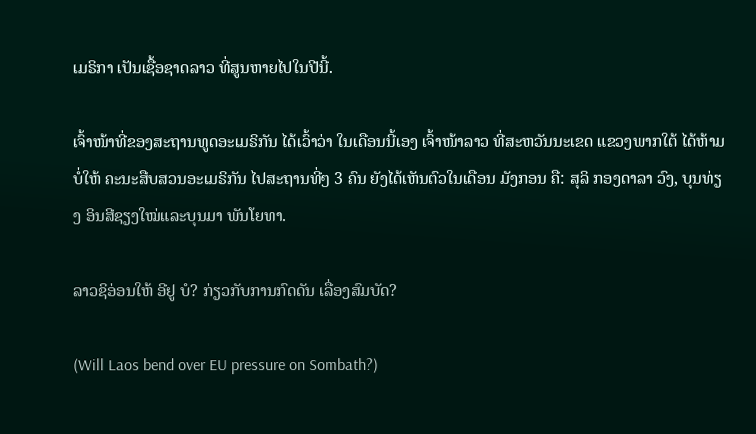ເມຣິກາ ເປັນເຊື້ອຊາດລາວ ທີ່ສູນຫາຍໄປໃນປີນີ້.

ເຈົ້າໜ້າທີ່ຂອງສະຖານທູດອະເມຣິກັນ ໄດ້ເວົ້າວ່າ ໃນເດືອນນີ້ເອງ ເຈົ້າໜ້າລາວ ທີ່ສະຫວັນນະເຂດ ແຂວງພາກໃຕ້ ໄດ້ຫ້າມບໍ່ໃຫ້ ຄະນະສືບສວນອະເມຣິກັນ ໄປສະຖານທີ່ໆ 3 ຄົນ ຍັງໄດ້ເຫັນຕົວໃນເດືອນ ມັງກອນ ຄື: ສຸລິ ກອງດາລາ ວົງ, ບຸນທ່ຽງ ອິນສີຊຽງໃໝ່ແລະບຸນມາ ພັນໂຍທາ.

ລາວຊິອ່ອນໃຫ້ ອີຢູ ບໍ? ກ່ຽວກັບການກົດດັນ ເລື່ອງສົມບັດ?

(Will Laos bend over EU pressure on Sombath?)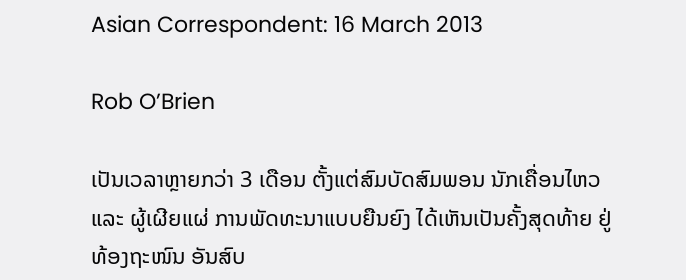Asian Correspondent: 16 March 2013

Rob O’Brien

ເປັນເວລາຫຼາຍກວ່າ 3 ເດືອນ ຕັ້ງແຕ່ສົມບັດສົມພອນ ນັກເຄື່ອນໄຫວ ແລະ ຜູ້ເຜີຍແຜ່ ການພັດທະນາແບບຍືນຍົງ ໄດ້ເຫັນເປັນຄັ້ງສຸດທ້າຍ ຢູ່ທ້ອງຖະໜົນ ອັນສົບ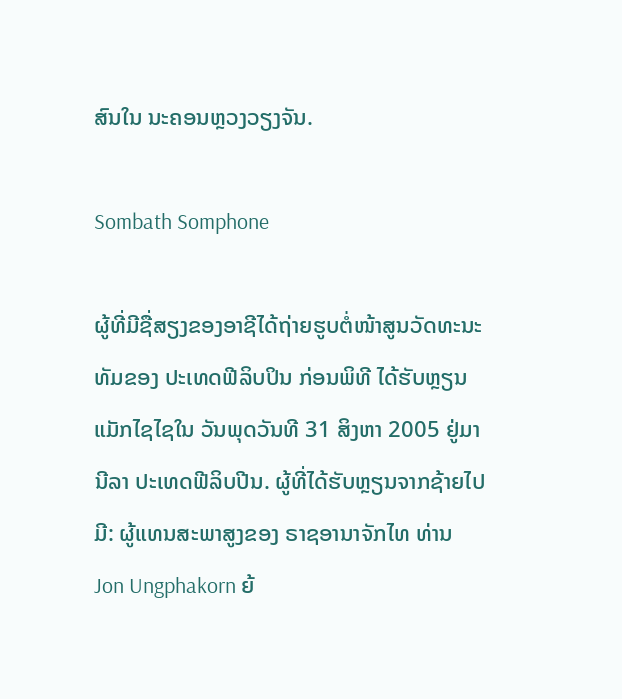ສົນໃນ ນະຄອນຫຼວງວຽງຈັນ.

Sombath Somphone

ຜູ້ທີ່ມີຊື່ສຽງຂອງອາຊີໄດ້ຖ່າຍຮູບຕໍ່ໜ້າສູນວັດທະນະທັມຂອງ ປະເທດຟີລິບປິນ ກ່ອນພິທີ ໄດ້ຮັບຫຼຽນແມັກໄຊໄຊໃນ ວັນພຸດວັນທີ 31 ສິງຫາ 2005 ຢູ່ມານີລາ ປະເທດຟີລິບປີນ. ຜູ້ທີ່ໄດ້ຮັບຫຼຽນຈາກຊ້າຍໄປ ມີ: ຜູ້ແທນສະພາສູງຂອງ ຣາຊອານາຈັກໄທ ທ່ານ Jon Ungphakorn ຍ້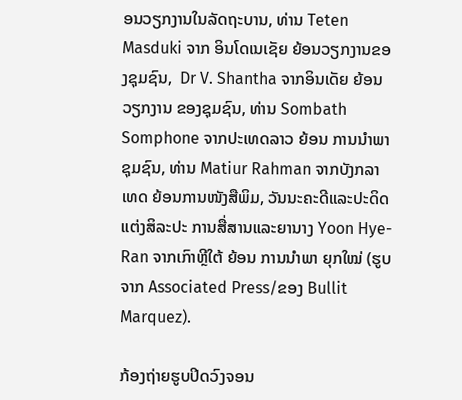ອນວຽກງານໃນລັດຖະບານ, ທ່ານ Teten Masduki ຈາກ ອິນໂດເນເຊັຍ ຍ້ອນວຽກງານຂອງຊຸມຊົນ,  Dr V. Shantha ຈາກອິນເດັຍ ຍ້ອນວຽກງານ ຂອງຊຸມຊົນ, ທ່ານ Sombath Somphone ຈາກປະເທດລາວ ຍ້ອນ ການນຳພາຊຸມຊົນ, ທ່ານ Matiur Rahman ຈາກບັງກລາເທດ ຍ້ອນການໜັງສືພິມ, ວັນນະຄະດີແລະປະດິດ ແຕ່ງສິລະປະ ການສື່ສານແລະຍານາງ Yoon Hye-Ran ຈາກເກົາຫຼີໃຕ້ ຍ້ອນ ການນຳພາ ຍຸກໃໝ່ (ຮູບຈາກ Associated Press/ຂອງ Bullit Marquez).

ກ້ອງຖ່າຍຮູບປິດວົງຈອນ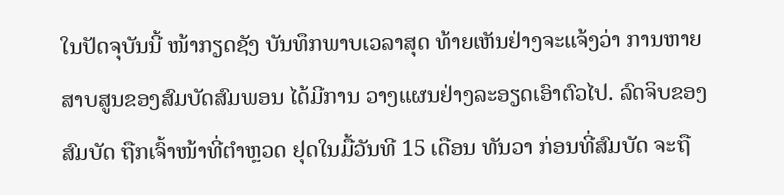ໃນປັດຈຸບັນນີ້ ໜ້າກຽດຊັງ ບັນທຶກພາບເວລາສຸດ ທ້າຍເຫັນຢ່າງຈະແຈ້ງວ່າ ການຫາຍ ສາບສູນຂອງສົມບັດສົມພອນ ໄດ້ມີການ ວາງແຜນຢ່າງລະອຽດເອົາຕົວໄປ. ລົດຈິບຂອງສົມບັດ ຖືກເຈົ້າໜ້າທີ່ຕຳຫຼວດ ຢຸດໃນມື້ວັນທີ 15 ເດືອນ ທັນວາ ກ່ອນທີ່ສົມບັດ ຈະຖື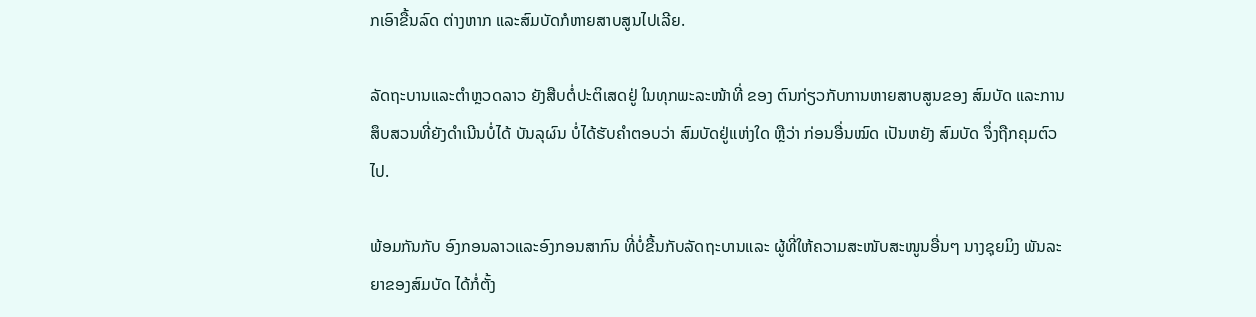ກເອົາຂື້ນລົດ ຕ່າງຫາກ ແລະສົມບັດກໍຫາຍສາບສູນໄປເລີຍ.

ລັດຖະບານແລະຕຳຫຼວດລາວ ຍັງສືບຕໍ່ປະຕິເສດຢູ່ ໃນທຸກພະລະໜ້າທີ່ ຂອງ ຕົນກ່ຽວກັບການຫາຍສາບສູນຂອງ ສົມບັດ ແລະການສຶບສວນທີ່ຍັງດຳເນີນບໍ່ໄດ້ ບັນລຸຜົນ ບໍ່ໄດ້ຮັບຄຳຕອບວ່າ ສົມບັດຢູ່ແຫ່ງໃດ ຫຼືວ່າ ກ່ອນອື່ນໝົດ ເປັນຫຍັງ ສົມບັດ ຈຶ່ງຖືກຄຸມຕົວໄປ.

ພ້ອມກັນກັບ ອົງກອນລາວແລະອົງກອນສາກົນ ທີ່ບໍ່ຂື້ນກັບລັດຖະບານແລະ ຜູ້ທີ່ໃຫ້ຄວາມສະໜັບສະໜູນອື່ນໆ ນາງຊຸຍມິງ ພັນລະຍາຂອງສົມບັດ ໄດ້ກໍ່ຕັ້ງ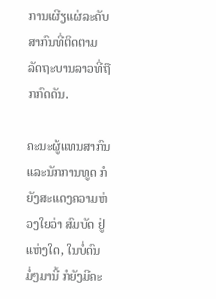ການເຜີຽແຜ່ລະດັບສາກົນທີ່ຕິດຕາມ ລັດຖະບານລາວທີ່ຖືກກົດດັນ.

ຄະນະຜູ້ແທນສາກົນແລະນັກການທູດ ກໍຍັງສະແດງຄວາມຫ່ວງໃຍວ່າ ສົມບັດ ຢູ່ແຫ່ງໃດ, ໃນບໍ່ດົນມໍ່ໆມານີ້ ກໍຍັງມີຄະ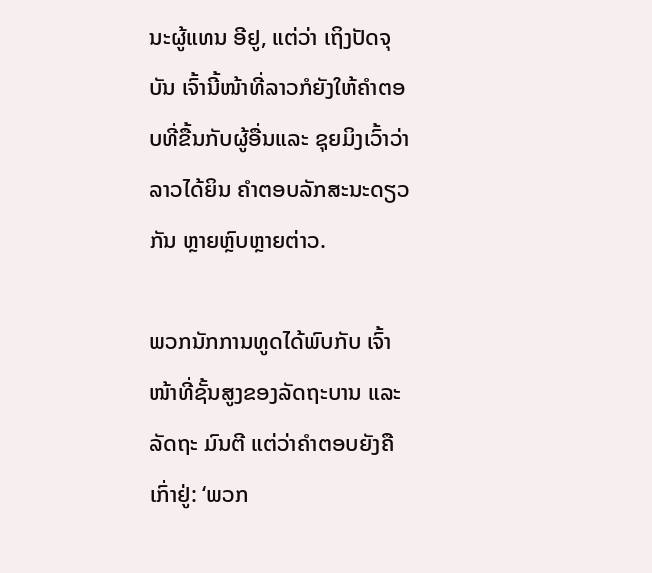ນະຜູ້ແທນ ອີຢູ, ແຕ່ວ່າ ເຖິງປັດຈຸບັນ ເຈົ້ານີ້ໜ້າທີ່ລາວກໍຍັງໃຫ້ຄຳຕອບທີ່ຂື້ນກັບຜູ້ອື່ນແລະ ຊຸຍມິງເວົ້າວ່າ ລາວໄດ້ຍິນ ຄຳຕອບລັກສະນະດຽວກັນ ຫຼາຍຫຼົບຫຼາຍຕ່າວ.

ພວກນັກການທູດໄດ້ພົບກັບ ເຈົ້າໜ້າທີ່ຊັ້ນສູງຂອງລັດຖະບານ ແລະລັດຖະ ມົນຕີ ແຕ່ວ່າຄຳຕອບຍັງຄືເກົ່າຢູ່: ‘ພວກ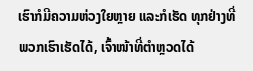ເຮົາກໍມີຄວາມຫ່ວງໃຍຫຼາຍ ແລະກໍເຮັດ ທຸກຢ່າງທີ່ພວກເຮົາເຮັດໄດ້, ເຈົ້າໜ້າທີ່ຕຳຫຼວດໄດ້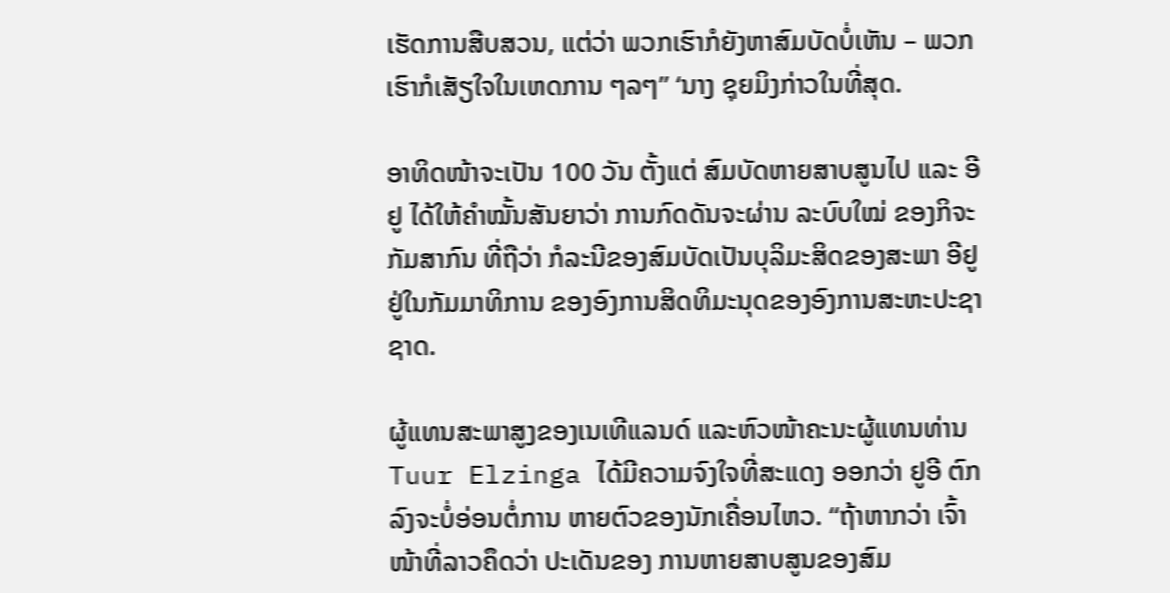ເຮັດການສືບສວນ, ແຕ່ວ່າ ພວກເຮົາກໍຍັງຫາສົມບັດບໍ່ເຫັນ – ພວກເຮົາກໍເສັຽໃຈໃນເຫດການ ໆລໆ” ‘ນາງ ຊຸຍມິງກ່າວໃນທີ່ສຸດ.

ອາທິດໜ້າຈະເປັນ 100 ວັນ ຕັ້ງແຕ່ ສົມບັດຫາຍສາບສູນໄປ ແລະ ອີຢູ ໄດ້ໃຫ້ຄຳໝັ້ນສັນຍາວ່າ ການກົດດັນຈະຜ່ານ ລະບົບໃໝ່ ຂອງກິຈະກັມສາກົນ ທີ່ຖືວ່າ ກໍລະນີຂອງສົມບັດເປັນບຸລິມະສິດຂອງສະພາ ອີຢູ ຢູ່ໃນກັມມາທິການ ຂອງອົງການສິດທິມະນຸດຂອງອົງການສະຫະປະຊາຊາດ.

ຜູ້ແທນສະພາສູງຂອງເນເທີແລນດ໌ ແລະຫົວໜ້າຄະນະຜູ້ແທນທ່ານ Tuur Elzinga ໄດ້ມີຄວາມຈົງໃຈທີ່ສະແດງ ອອກວ່າ ຢູອີ ຕົກລົງຈະບໍ່ອ່ອນຕໍ່ການ ຫາຍຕົວຂອງນັກເຄື່ອນໄຫວ. “ຖ້າຫາກວ່າ ເຈົ້າໜ້າທີ່ລາວຄຶດວ່າ ປະເດັນຂອງ ການຫາຍສາບສູນຂອງສົມ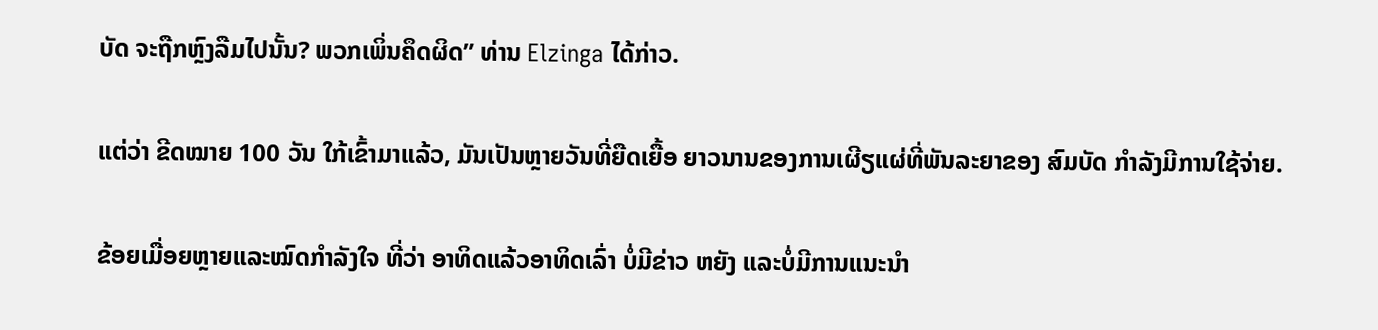ບັດ ຈະຖືກຫຼົງລືມໄປນັ້ນ? ພວກເພິ່ນຄຶດຜິດ” ທ່ານ Elzinga ໄດ້ກ່າວ.

ແຕ່ວ່າ ຂີດໝາຍ 100 ວັນ ໃກ້ເຂົ້າມາແລ້ວ, ມັນເປັນຫຼາຍວັນທີ່ຍືດເຍື້ອ ຍາວນານຂອງການເຜີຽແຜ່ທີ່ພັນລະຍາຂອງ ສົມບັດ ກຳລັງມີການໃຊ້ຈ່າຍ.

ຂ້ອຍເມື່ອຍຫຼາຍແລະໝົດກຳລັງໃຈ ທີ່ວ່າ ອາທິດແລ້ວອາທິດເລົ່າ ບໍ່ມີຂ່າວ ຫຍັງ ແລະບໍ່ມີການແນະນຳ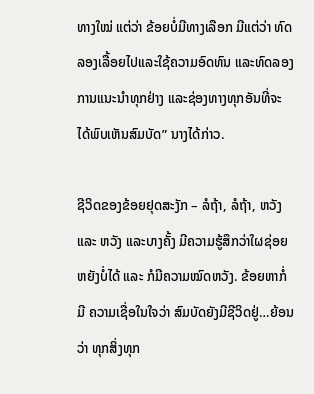ທາງໃໝ່ ແຕ່ວ່າ ຂ້ອຍບໍ່ມີທາງເລືອກ ມີແຕ່ວ່າ ທົດລອງເລື້ອຍໄປແລະໃຊ້ຄວາມອົດທົນ ແລະທົດລອງການແນະນຳທຸກຢ່າງ ແລະຊ່ອງທາງທຸກອັນທີ່ຈະໄດ້ພົບເຫັນສົມບັດ” ນາງໄດ້ກ່າວ.

ຊີວິດຂອງຂ້ອຍຢຸດສະງັກ – ລໍຖ້າ, ລໍຖ້າ, ຫວັງ ແລະ ຫວັງ ແລະບາງຄັ້ງ ມີຄວາມຮູ້ສຶກວ່າໃຜຊ່ອຍຫຍັງບໍ່ໄດ້ ແລະ ກໍມີຄວາມໝົດຫວັງ. ຂ້ອຍຫາກໍ່ມີ ຄວາມເຊື່ອໃນໃຈວ່າ ສົມບັດຍັງມີຊີວິດຢູ່…ຍ້ອນວ່າ ທຸກສິ່ງທຸກ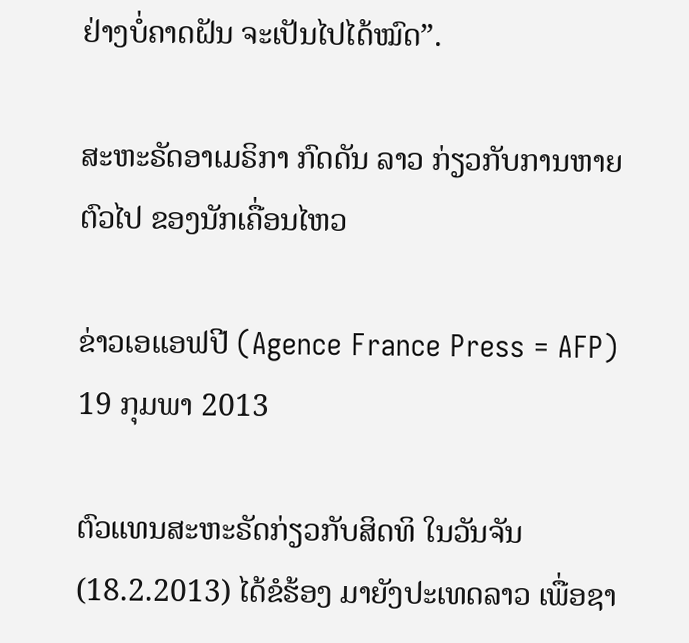ຢ່າງບໍ່ຄາດຝັນ ຈະເປັນໄປໄດ້ໝົດ”.

ສະຫະຣັດອາເມຣິກາ ກົດດັນ ລາວ ກ່ຽວກັບການຫາຍຕົວໄປ ຂອງນັກເຄື່ອນໄຫວ

ຂ່າວເອແອຟປີ (Agence France Press = AFP) 19 ກຸມພາ 2013

ຕົວແທນສະຫະຣັດກ່ຽວກັບສິດທິ ໃນວັນຈັນ (18.2.2013) ໄດ້ຂໍຮ້ອງ ມາຍັງປະເທດລາວ ເພື່ອຊາ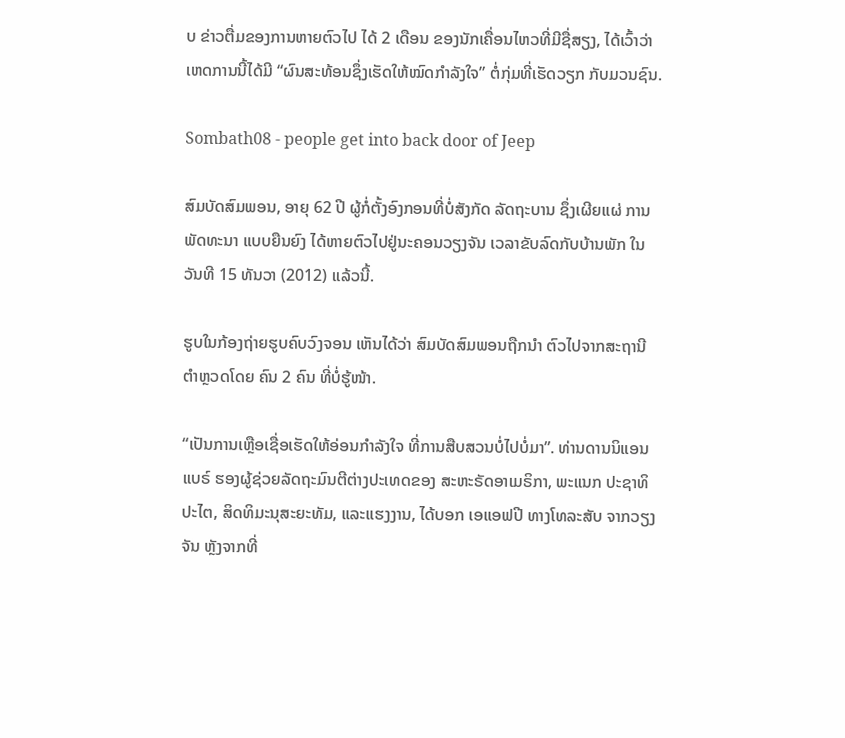ບ ຂ່າວຕື່ມຂອງການຫາຍຕົວໄປ ໄດ້ 2 ເດືອນ ຂອງນັກເຄື່ອນໄຫວທີ່ມີຊື່ສຽງ, ໄດ້ເວົ້າວ່າ ເຫດການນີ້ໄດ້ມີ “ຜົນສະທ້ອນຊຶ່ງເຮັດໃຫ້ໝົດກຳລັງໃຈ” ຕໍ່ກຸ່ມທີ່ເຮັດວຽກ ກັບມວນຊົນ.

Sombath08 - people get into back door of Jeep

ສົມບັດສົມພອນ, ອາຍຸ 62 ປີ ຜູ້ກໍ່ຕັ້ງອົງກອນທີ່ບໍ່ສັງກັດ ລັດຖະບານ ຊຶ່ງເຜີຍແຜ່ ການພັດທະນາ ແບບຍືນຍົງ ໄດ້ຫາຍຕົວໄປຢູ່ນະຄອນວຽງຈັນ ເວລາຂັບລົດກັບບ້ານພັກ ໃນວັນທີ 15 ທັນວາ (2012) ແລ້ວນີ້.

ຮູບໃນກ້ອງຖ່າຍຮູບຄົບວົງຈອນ ເຫັນໄດ້ວ່າ ສົມບັດສົມພອນຖືກນຳ ຕົວໄປຈາກສະຖານີ ຕຳຫຼວດໂດຍ ຄົນ 2 ຄົນ ທີ່ບໍ່ຮູ້ໜ້າ.

“ເປັນການເຫຼືອເຊື່ອເຮັດໃຫ້ອ່ອນກຳລັງໃຈ ທີ່ການສືບສວນບໍ່ໄປບໍ່ມາ”. ທ່ານດານນິແອນ ແບຣ໌ ຮອງຜູ້ຊ່ວຍລັດຖະມົນຕີຕ່າງປະເທດຂອງ ສະຫະຣັດອາເມຣິກາ, ພະແນກ ປະຊາທິປະໄຕ, ສິດທິມະນຸສະຍະທັມ, ແລະແຮງງານ, ໄດ້ບອກ ເອແອຟປີ ທາງໂທລະສັບ ຈາກວຽງຈັນ ຫຼັງຈາກທີ່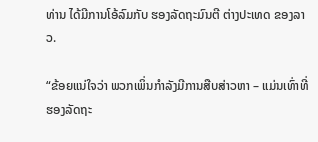ທ່ານ ໄດ້ມີການໂອ້ລົມກັບ ຮອງລັດຖະມົນຕີ ຕ່າງປະເທດ ຂອງລາວ.

“ຂ້ອຍແນ່ໃຈວ່າ ພວກເພິ່ນກຳລັງມີການສືບສ່າວຫາ – ແມ່ນເທົ່າທີ່ ຮອງລັດຖະ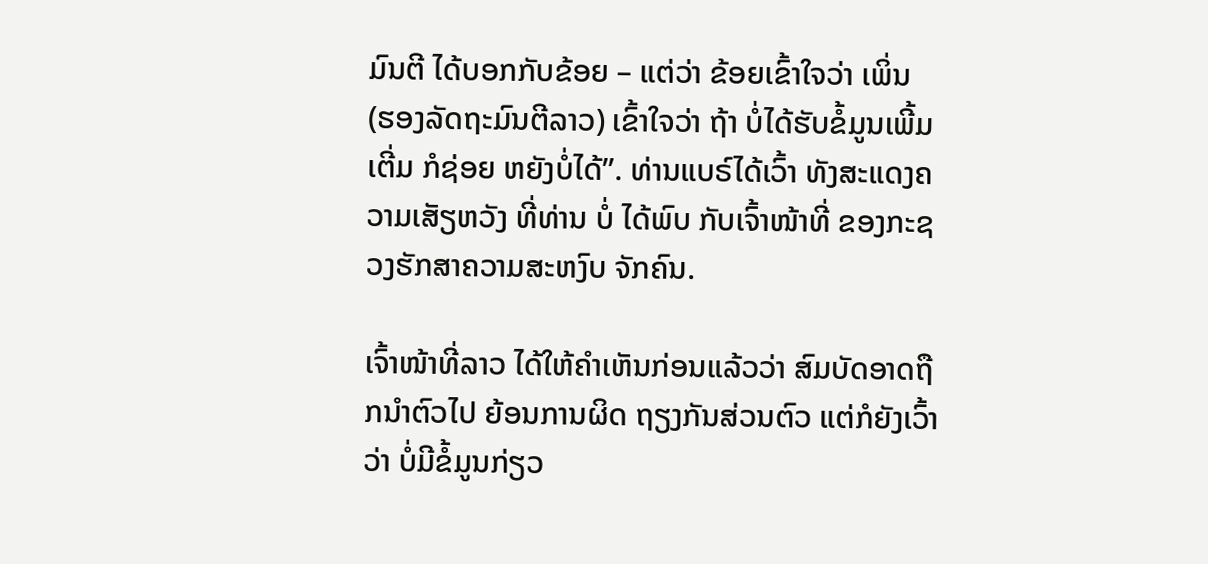ມົນຕີ ໄດ້ບອກກັບຂ້ອຍ – ແຕ່ວ່າ ຂ້ອຍເຂົ້າໃຈວ່າ ເພິ່ນ (ຮອງລັດຖະມົນຕີລາວ) ເຂົ້າໃຈວ່າ ຖ້າ ບໍ່ໄດ້ຮັບຂໍ້ມູນເພີ້ມເຕີ່ມ ກໍຊ່ອຍ ຫຍັງບໍ່ໄດ້”. ທ່ານແບຣ໌ໄດ້ເວົ້າ ທັງສະແດງຄວາມເສັຽຫວັງ ທີ່ທ່ານ ບໍ່ ໄດ້ພົບ ກັບເຈົ້າໜ້າທີ່ ຂອງກະຊວງຮັກສາຄວາມສະຫງົບ ຈັກຄົນ.

ເຈົ້າໜ້າທີ່ລາວ ໄດ້ໃຫ້ຄຳເຫັນກ່ອນແລ້ວວ່າ ສົມບັດອາດຖືກນຳຕົວໄປ ຍ້ອນການຜິດ ຖຽງກັນສ່ວນຕົວ ແຕ່ກໍຍັງເວົ້າວ່າ ບໍ່ມີຂໍ້ມູນກ່ຽວ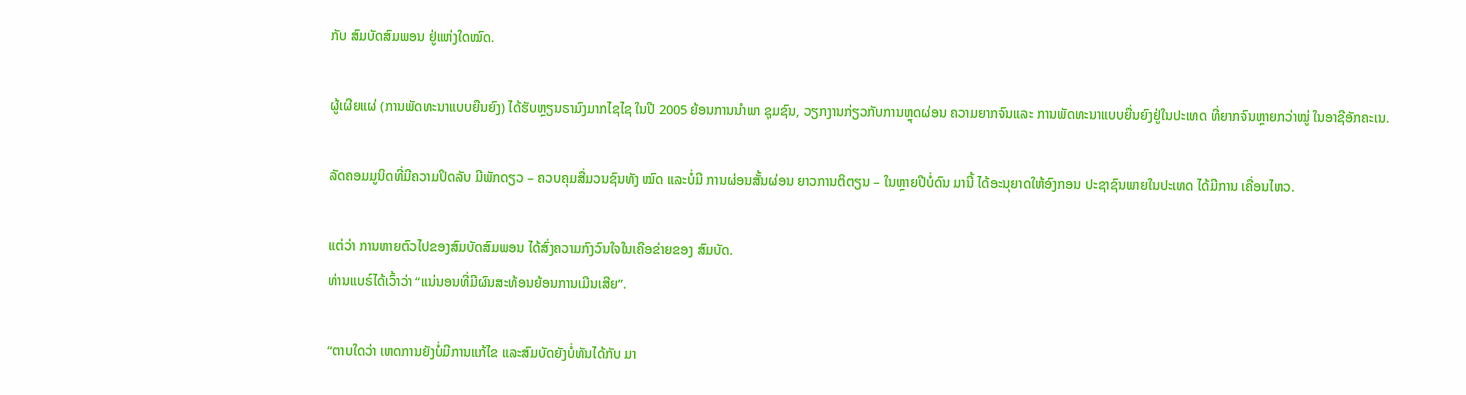ກັບ ສົມບັດສົມພອນ ຢູ່ແຫ່ງໃດໝົດ.

ຜູ້ເຜີຍແຜ່ (ການພັດທະນາແບບຍືນຍົງ) ໄດ້ຮັບຫຼຽນຣາມົງມາກໄຊໄຊ ໃນປີ 2005 ຍ້ອນການນຳພາ ຊຸມຊົນ, ວຽກງານກ່ຽວກັບການຫຼຸດຜ່ອນ ຄວາມຍາກຈົນແລະ ການພັດທະນາແບບຍື່ນຍົງຢູ່ໃນປະເທດ ທີ່ຍາກຈົນຫຼາຍກວ່າໝູ່ ໃນອາຊີອັກຄະເນ.

ລັດຄອມມູນິດທີ່ມີຄວາມປິດລັບ ມີພັກດຽວ – ຄວບຄຸມສື່ມວນຊົນທັງ ໝົດ ແລະບໍ່ມີ ການຜ່ອນສັ້ນຜ່ອນ ຍາວການຕິຕຽນ – ໃນຫຼາຍປີບໍ່ດົນ ມານີ້ ໄດ້ອະນຸຍາດໃຫ້ອົງກອນ ປະຊາຊົນພາຍໃນປະເທດ ໄດ້ມີການ ເຄື່ອນໄຫວ.

ແຕ່ວ່າ ການຫາຍຕົວໄປຂອງສົມບັດສົມພອນ ໄດ້ສົ່ງຄວາມກົງວົນໃຈໃນເຄືອຂ່າຍຂອງ ສົມບັດ.
ທ່ານແບຣ໌ໄດ້ເວົ້າວ່າ “ແນ່ນອນທີ່ມີຜົນສະທ້ອນຍ້ອນການເມີນເສີຍ”.

“ຕາບໃດວ່າ ເຫດການຍັງບໍ່ມີການແກ້ໄຂ ແລະສົມບັດຍັງບໍ່ທັນໄດ້ກັບ ມາ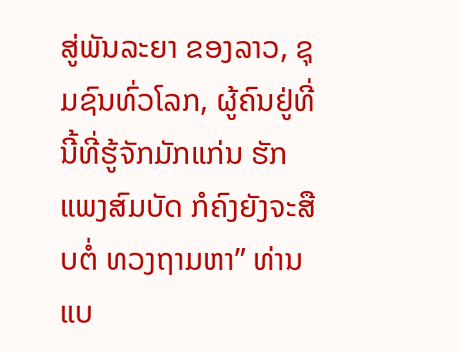ສູ່ພັນລະຍາ ຂອງລາວ, ຊຸມຊົນທົ່ວໂລກ, ຜູ້ຄົນຢູ່ທີ່ນີ້ທີ່ຮູ້ຈັກມັກແກ່ນ ຮັກແພງສົມບັດ ກໍຄົງຍັງຈະສືບຕໍ່ ທວງຖາມຫາ” ທ່ານແບ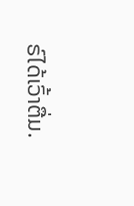ຣ໌ໄດ້ເວົ້າຕື່ມ.